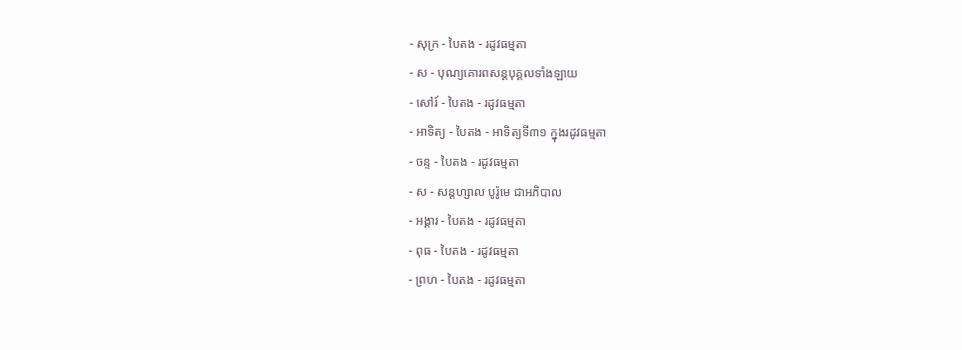- សុក្រ - បៃតង - រដូវធម្មតា
- ស - បុណ្យគោរពសន្ដបុគ្គលទាំងឡាយ
- សៅរ៍ - បៃតង - រដូវធម្មតា
- អាទិត្យ - បៃតង - អាទិត្យទី៣១ ក្នុងរដូវធម្មតា
- ចន្ទ - បៃតង - រដូវធម្មតា
- ស - សន្ដហ្សាល បូរ៉ូមេ ជាអភិបាល
- អង្គារ - បៃតង - រដូវធម្មតា
- ពុធ - បៃតង - រដូវធម្មតា
- ព្រហ - បៃតង - រដូវធម្មតា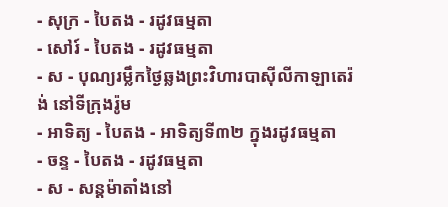- សុក្រ - បៃតង - រដូវធម្មតា
- សៅរ៍ - បៃតង - រដូវធម្មតា
- ស - បុណ្យរម្លឹកថ្ងៃឆ្លងព្រះវិហារបាស៊ីលីកាឡាតេរ៉ង់ នៅទីក្រុងរ៉ូម
- អាទិត្យ - បៃតង - អាទិត្យទី៣២ ក្នុងរដូវធម្មតា
- ចន្ទ - បៃតង - រដូវធម្មតា
- ស - សន្ដម៉ាតាំងនៅ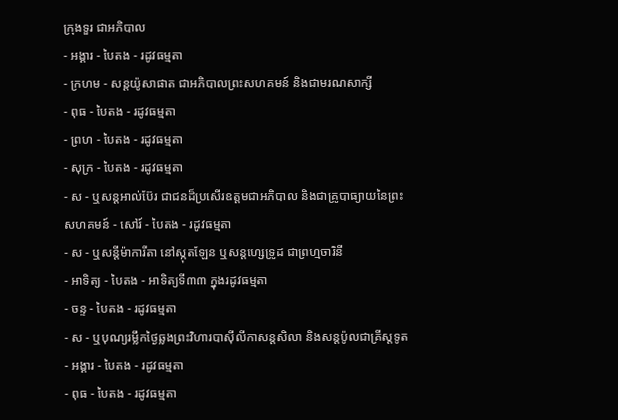ក្រុងទួរ ជាអភិបាល
- អង្គារ - បៃតង - រដូវធម្មតា
- ក្រហម - សន្ដយ៉ូសាផាត ជាអភិបាលព្រះសហគមន៍ និងជាមរណសាក្សី
- ពុធ - បៃតង - រដូវធម្មតា
- ព្រហ - បៃតង - រដូវធម្មតា
- សុក្រ - បៃតង - រដូវធម្មតា
- ស - ឬសន្ដអាល់ប៊ែរ ជាជនដ៏ប្រសើរឧត្ដមជាអភិបាល និងជាគ្រូបាធ្យាយនៃព្រះសហគមន៍ - សៅរ៍ - បៃតង - រដូវធម្មតា
- ស - ឬសន្ដីម៉ាការីតា នៅស្កុតឡែន ឬសន្ដហ្សេទ្រូដ ជាព្រហ្មចារិនី
- អាទិត្យ - បៃតង - អាទិត្យទី៣៣ ក្នុងរដូវធម្មតា
- ចន្ទ - បៃតង - រដូវធម្មតា
- ស - ឬបុណ្យរម្លឹកថ្ងៃឆ្លងព្រះវិហារបាស៊ីលីកាសន្ដសិលា និងសន្ដប៉ូលជាគ្រីស្ដទូត
- អង្គារ - បៃតង - រដូវធម្មតា
- ពុធ - បៃតង - រដូវធម្មតា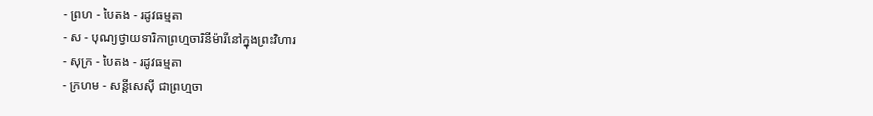- ព្រហ - បៃតង - រដូវធម្មតា
- ស - បុណ្យថ្វាយទារិកាព្រហ្មចារិនីម៉ារីនៅក្នុងព្រះវិហារ
- សុក្រ - បៃតង - រដូវធម្មតា
- ក្រហម - សន្ដីសេស៊ី ជាព្រហ្មចា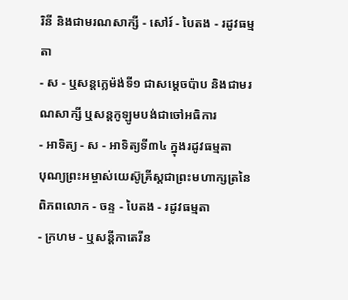រិនី និងជាមរណសាក្សី - សៅរ៍ - បៃតង - រដូវធម្មតា
- ស - ឬសន្ដក្លេម៉ង់ទី១ ជាសម្ដេចប៉ាប និងជាមរណសាក្សី ឬសន្ដកូឡូមបង់ជាចៅអធិការ
- អាទិត្យ - ស - អាទិត្យទី៣៤ ក្នុងរដូវធម្មតា
បុណ្យព្រះអម្ចាស់យេស៊ូគ្រីស្ដជាព្រះមហាក្សត្រនៃពិភពលោក - ចន្ទ - បៃតង - រដូវធម្មតា
- ក្រហម - ឬសន្ដីកាតេរីន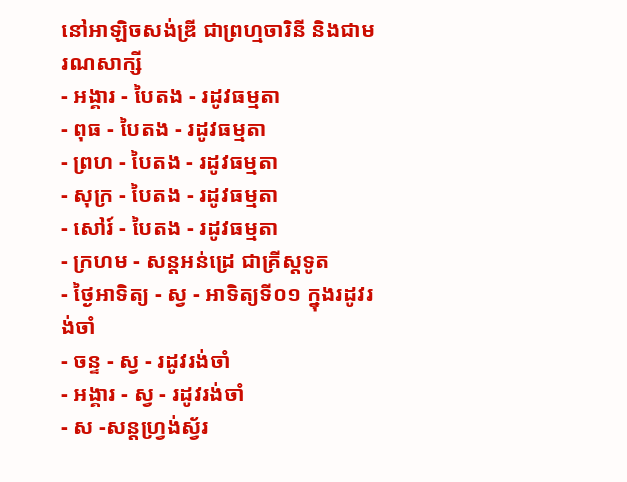នៅអាឡិចសង់ឌ្រី ជាព្រហ្មចារិនី និងជាមរណសាក្សី
- អង្គារ - បៃតង - រដូវធម្មតា
- ពុធ - បៃតង - រដូវធម្មតា
- ព្រហ - បៃតង - រដូវធម្មតា
- សុក្រ - បៃតង - រដូវធម្មតា
- សៅរ៍ - បៃតង - រដូវធម្មតា
- ក្រហម - សន្ដអន់ដ្រេ ជាគ្រីស្ដទូត
- ថ្ងៃអាទិត្យ - ស្វ - អាទិត្យទី០១ ក្នុងរដូវរង់ចាំ
- ចន្ទ - ស្វ - រដូវរង់ចាំ
- អង្គារ - ស្វ - រដូវរង់ចាំ
- ស -សន្ដហ្វ្រង់ស្វ័រ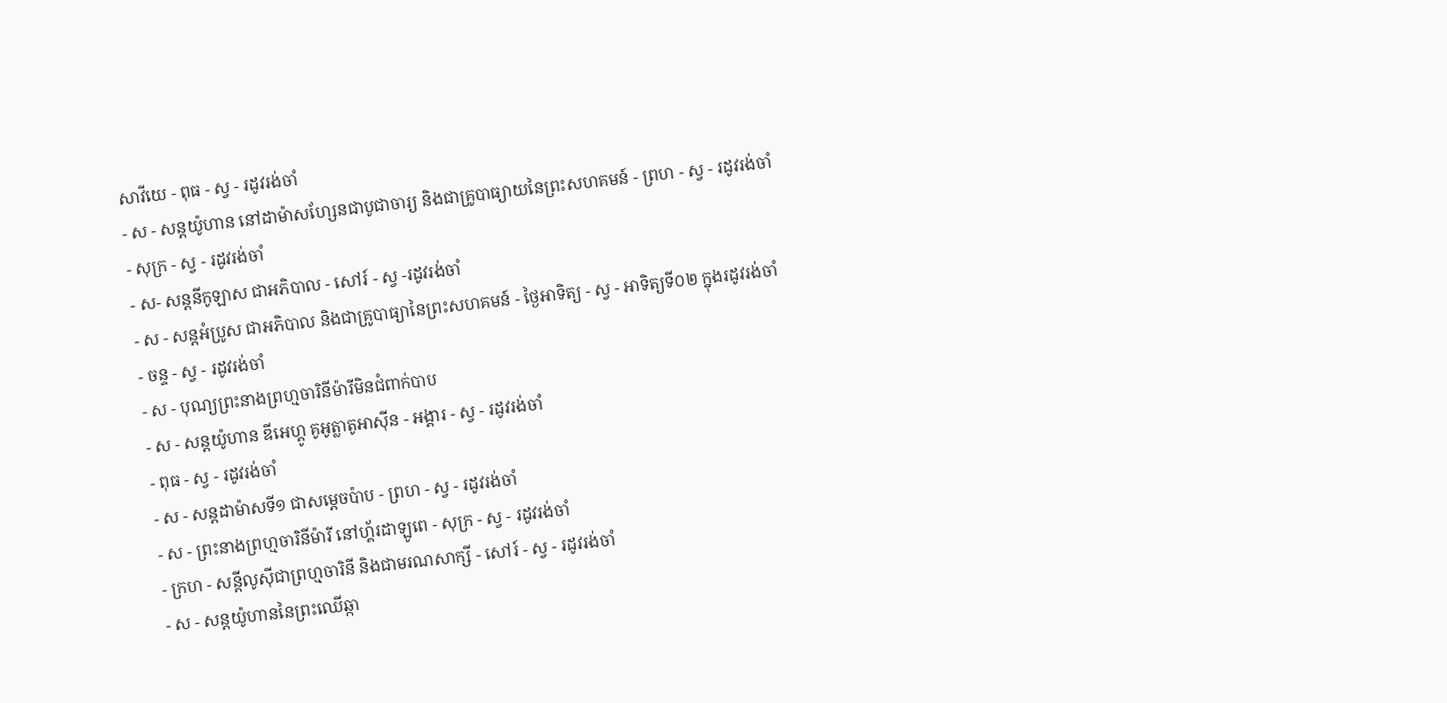សាវីយេ - ពុធ - ស្វ - រដូវរង់ចាំ
- ស - សន្ដយ៉ូហាន នៅដាម៉ាសហ្សែនជាបូជាចារ្យ និងជាគ្រូបាធ្យាយនៃព្រះសហគមន៍ - ព្រហ - ស្វ - រដូវរង់ចាំ
- សុក្រ - ស្វ - រដូវរង់ចាំ
- ស- សន្ដនីកូឡាស ជាអភិបាល - សៅរ៍ - ស្វ -រដូវរង់ចាំ
- ស - សន្ដអំប្រូស ជាអភិបាល និងជាគ្រូបាធ្យានៃព្រះសហគមន៍ - ថ្ងៃអាទិត្យ - ស្វ - អាទិត្យទី០២ ក្នុងរដូវរង់ចាំ
- ចន្ទ - ស្វ - រដូវរង់ចាំ
- ស - បុណ្យព្រះនាងព្រហ្មចារិនីម៉ារីមិនជំពាក់បាប
- ស - សន្ដយ៉ូហាន ឌីអេហ្គូ គូអូត្លាតូអាស៊ីន - អង្គារ - ស្វ - រដូវរង់ចាំ
- ពុធ - ស្វ - រដូវរង់ចាំ
- ស - សន្ដដាម៉ាសទី១ ជាសម្ដេចប៉ាប - ព្រហ - ស្វ - រដូវរង់ចាំ
- ស - ព្រះនាងព្រហ្មចារិនីម៉ារី នៅហ្គ័រដាឡូពេ - សុក្រ - ស្វ - រដូវរង់ចាំ
- ក្រហ - សន្ដីលូស៊ីជាព្រហ្មចារិនី និងជាមរណសាក្សី - សៅរ៍ - ស្វ - រដូវរង់ចាំ
- ស - សន្ដយ៉ូហាននៃព្រះឈើឆ្កា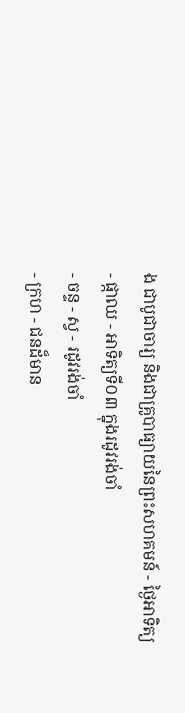ង ជាបូជាចារ្យ និងជាគ្រូបាធ្យាយនៃព្រះសហគមន៍ - ថ្ងៃអាទិត្យ - ផ្កាឈ - អាទិត្យទី០៣ ក្នុងរដូវរង់ចាំ
- ចន្ទ - ស្វ - រដូវរង់ចាំ
- ក្រហ - ជនដ៏មាន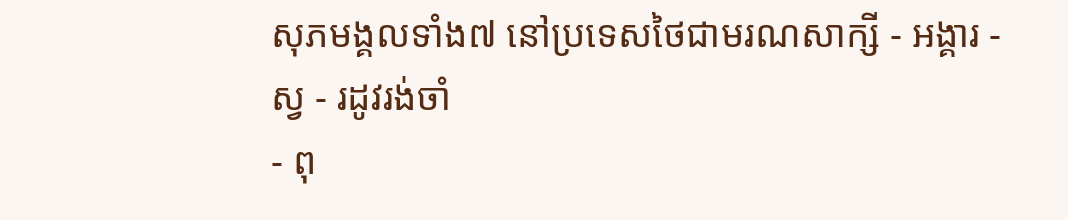សុភមង្គលទាំង៧ នៅប្រទេសថៃជាមរណសាក្សី - អង្គារ - ស្វ - រដូវរង់ចាំ
- ពុ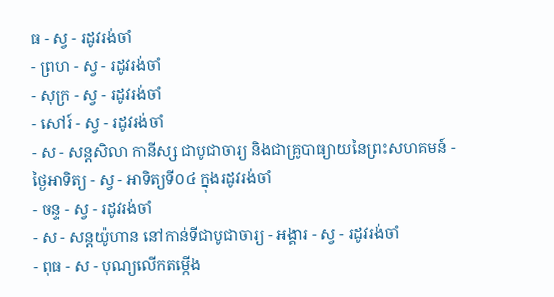ធ - ស្វ - រដូវរង់ចាំ
- ព្រហ - ស្វ - រដូវរង់ចាំ
- សុក្រ - ស្វ - រដូវរង់ចាំ
- សៅរ៍ - ស្វ - រដូវរង់ចាំ
- ស - សន្ដសិលា កានីស្ស ជាបូជាចារ្យ និងជាគ្រូបាធ្យាយនៃព្រះសហគមន៍ - ថ្ងៃអាទិត្យ - ស្វ - អាទិត្យទី០៤ ក្នុងរដូវរង់ចាំ
- ចន្ទ - ស្វ - រដូវរង់ចាំ
- ស - សន្ដយ៉ូហាន នៅកាន់ទីជាបូជាចារ្យ - អង្គារ - ស្វ - រដូវរង់ចាំ
- ពុធ - ស - បុណ្យលើកតម្កើង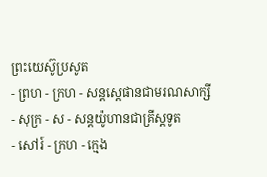ព្រះយេស៊ូប្រសូត
- ព្រហ - ក្រហ - សន្តស្តេផានជាមរណសាក្សី
- សុក្រ - ស - សន្តយ៉ូហានជាគ្រីស្តទូត
- សៅរ៍ - ក្រហ - ក្មេង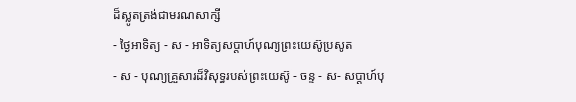ដ៏ស្លូតត្រង់ជាមរណសាក្សី
- ថ្ងៃអាទិត្យ - ស - អាទិត្យសប្ដាហ៍បុណ្យព្រះយេស៊ូប្រសូត
- ស - បុណ្យគ្រួសារដ៏វិសុទ្ធរបស់ព្រះយេស៊ូ - ចន្ទ - ស- សប្ដាហ៍បុ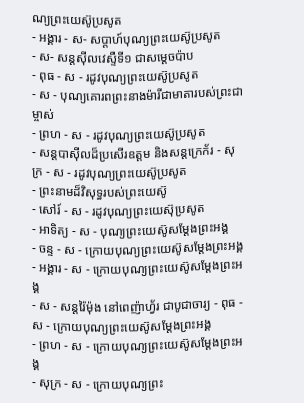ណ្យព្រះយេស៊ូប្រសូត
- អង្គារ - ស- សប្ដាហ៍បុណ្យព្រះយេស៊ូប្រសូត
- ស- សន្ដស៊ីលវេស្ទឺទី១ ជាសម្ដេចប៉ាប
- ពុធ - ស - រដូវបុណ្យព្រះយេស៊ូប្រសូត
- ស - បុណ្យគោរពព្រះនាងម៉ារីជាមាតារបស់ព្រះជាម្ចាស់
- ព្រហ - ស - រដូវបុណ្យព្រះយេស៊ូប្រសូត
- សន្ដបាស៊ីលដ៏ប្រសើរឧត្ដម និងសន្ដក្រេក័រ - សុក្រ - ស - រដូវបុណ្យព្រះយេស៊ូប្រសូត
- ព្រះនាមដ៏វិសុទ្ធរបស់ព្រះយេស៊ូ
- សៅរ៍ - ស - រដូវបុណ្យព្រះយេស៊ុប្រសូត
- អាទិត្យ - ស - បុណ្យព្រះយេស៊ូសម្ដែងព្រះអង្គ
- ចន្ទ - ស - ក្រោយបុណ្យព្រះយេស៊ូសម្ដែងព្រះអង្គ
- អង្គារ - ស - ក្រោយបុណ្យព្រះយេស៊ូសម្ដែងព្រះអង្គ
- ស - សន្ដរ៉ៃម៉ុង នៅពេញ៉ាហ្វ័រ ជាបូជាចារ្យ - ពុធ - ស - ក្រោយបុណ្យព្រះយេស៊ូសម្ដែងព្រះអង្គ
- ព្រហ - ស - ក្រោយបុណ្យព្រះយេស៊ូសម្ដែងព្រះអង្គ
- សុក្រ - ស - ក្រោយបុណ្យព្រះ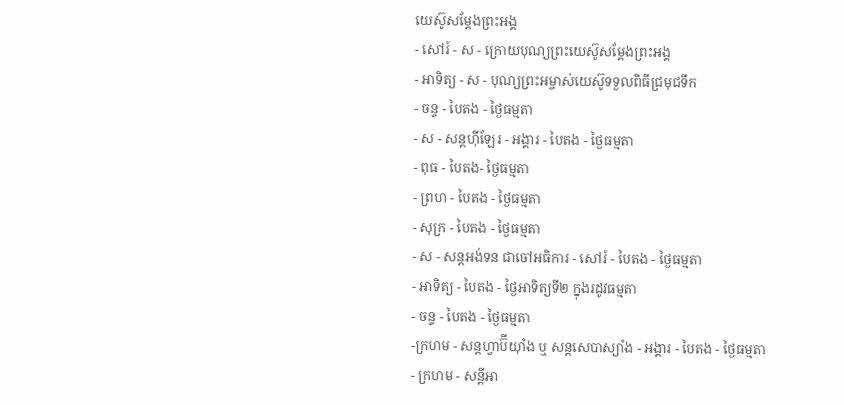យេស៊ូសម្ដែងព្រះអង្គ
- សៅរ៍ - ស - ក្រោយបុណ្យព្រះយេស៊ូសម្ដែងព្រះអង្គ
- អាទិត្យ - ស - បុណ្យព្រះអម្ចាស់យេស៊ូទទួលពិធីជ្រមុជទឹក
- ចន្ទ - បៃតង - ថ្ងៃធម្មតា
- ស - សន្ដហ៊ីឡែរ - អង្គារ - បៃតង - ថ្ងៃធម្មតា
- ពុធ - បៃតង- ថ្ងៃធម្មតា
- ព្រហ - បៃតង - ថ្ងៃធម្មតា
- សុក្រ - បៃតង - ថ្ងៃធម្មតា
- ស - សន្ដអង់ទន ជាចៅអធិការ - សៅរ៍ - បៃតង - ថ្ងៃធម្មតា
- អាទិត្យ - បៃតង - ថ្ងៃអាទិត្យទី២ ក្នុងរដូវធម្មតា
- ចន្ទ - បៃតង - ថ្ងៃធម្មតា
-ក្រហម - សន្ដហ្វាប៊ីយ៉ាំង ឬ សន្ដសេបាស្យាំង - អង្គារ - បៃតង - ថ្ងៃធម្មតា
- ក្រហម - សន្ដីអា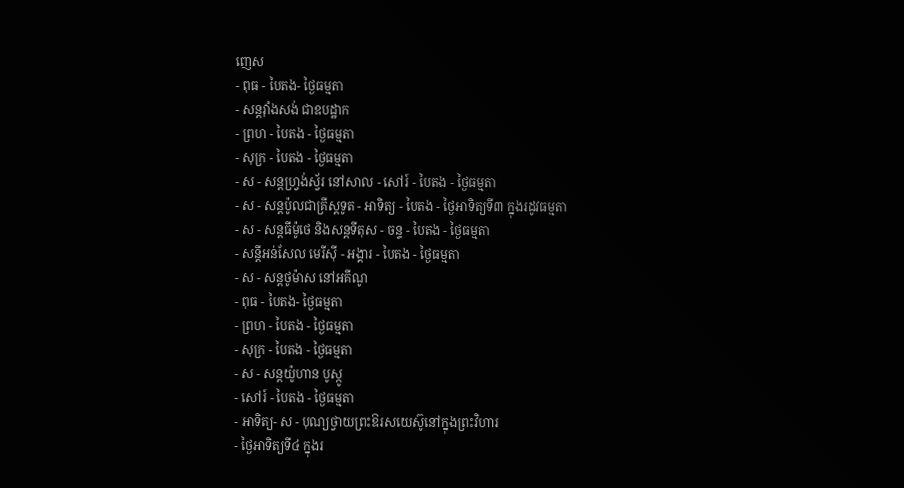ញេស
- ពុធ - បៃតង- ថ្ងៃធម្មតា
- សន្ដវ៉ាំងសង់ ជាឧបដ្ឋាក
- ព្រហ - បៃតង - ថ្ងៃធម្មតា
- សុក្រ - បៃតង - ថ្ងៃធម្មតា
- ស - សន្ដហ្វ្រង់ស្វ័រ នៅសាល - សៅរ៍ - បៃតង - ថ្ងៃធម្មតា
- ស - សន្ដប៉ូលជាគ្រីស្ដទូត - អាទិត្យ - បៃតង - ថ្ងៃអាទិត្យទី៣ ក្នុងរដូវធម្មតា
- ស - សន្ដធីម៉ូថេ និងសន្ដទីតុស - ចន្ទ - បៃតង - ថ្ងៃធម្មតា
- សន្ដីអន់សែល មេរីស៊ី - អង្គារ - បៃតង - ថ្ងៃធម្មតា
- ស - សន្ដថូម៉ាស នៅអគីណូ
- ពុធ - បៃតង- ថ្ងៃធម្មតា
- ព្រហ - បៃតង - ថ្ងៃធម្មតា
- សុក្រ - បៃតង - ថ្ងៃធម្មតា
- ស - សន្ដយ៉ូហាន បូស្កូ
- សៅរ៍ - បៃតង - ថ្ងៃធម្មតា
- អាទិត្យ- ស - បុណ្យថ្វាយព្រះឱរសយេស៊ូនៅក្នុងព្រះវិហារ
- ថ្ងៃអាទិត្យទី៤ ក្នុងរ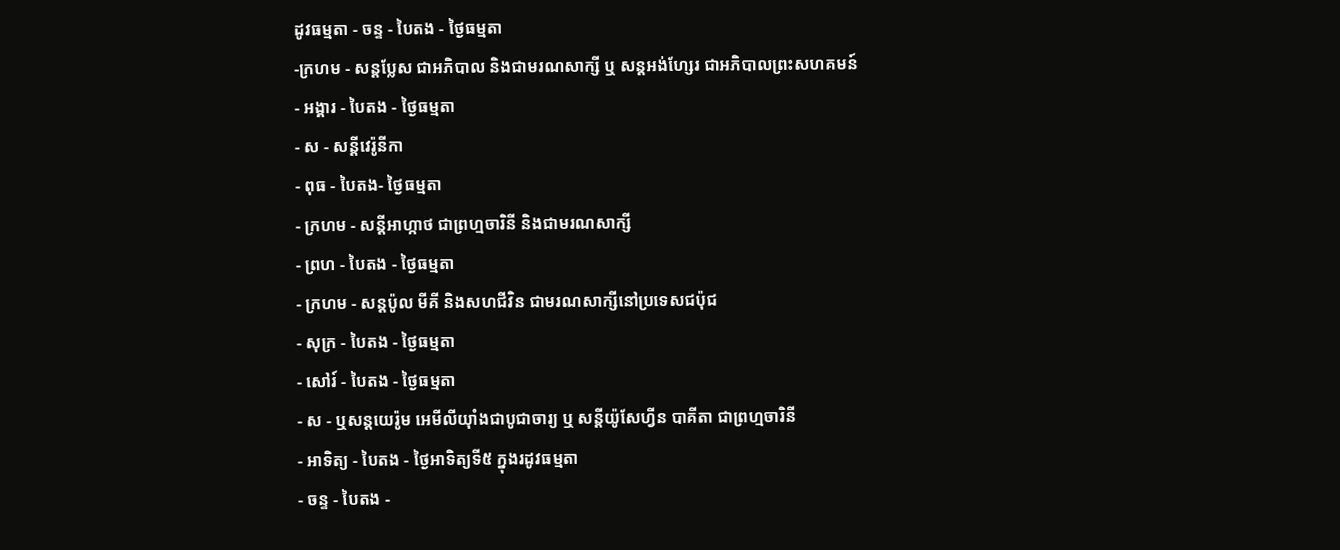ដូវធម្មតា - ចន្ទ - បៃតង - ថ្ងៃធម្មតា
-ក្រហម - សន្ដប្លែស ជាអភិបាល និងជាមរណសាក្សី ឬ សន្ដអង់ហ្សែរ ជាអភិបាលព្រះសហគមន៍
- អង្គារ - បៃតង - ថ្ងៃធម្មតា
- ស - សន្ដីវេរ៉ូនីកា
- ពុធ - បៃតង- ថ្ងៃធម្មតា
- ក្រហម - សន្ដីអាហ្កាថ ជាព្រហ្មចារិនី និងជាមរណសាក្សី
- ព្រហ - បៃតង - ថ្ងៃធម្មតា
- ក្រហម - សន្ដប៉ូល មីគី និងសហជីវិន ជាមរណសាក្សីនៅប្រទេសជប៉ុជ
- សុក្រ - បៃតង - ថ្ងៃធម្មតា
- សៅរ៍ - បៃតង - ថ្ងៃធម្មតា
- ស - ឬសន្ដយេរ៉ូម អេមីលីយ៉ាំងជាបូជាចារ្យ ឬ សន្ដីយ៉ូសែហ្វីន បាគីតា ជាព្រហ្មចារិនី
- អាទិត្យ - បៃតង - ថ្ងៃអាទិត្យទី៥ ក្នុងរដូវធម្មតា
- ចន្ទ - បៃតង -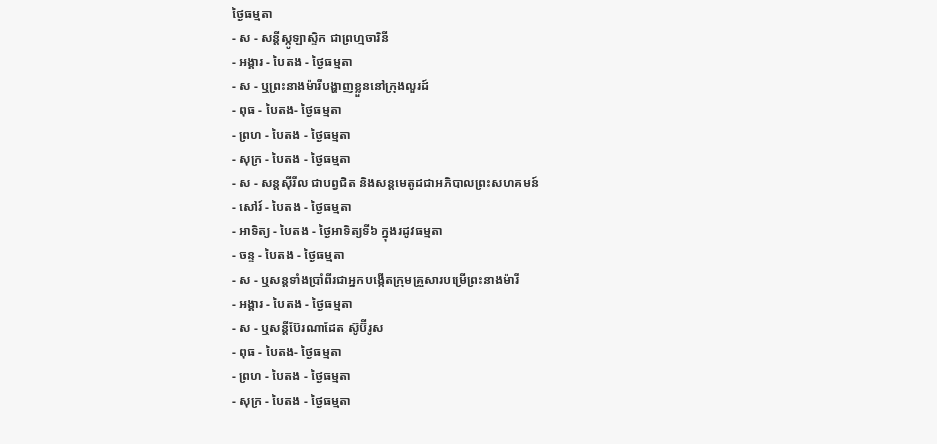ថ្ងៃធម្មតា
- ស - សន្ដីស្កូឡាស្ទិក ជាព្រហ្មចារិនី
- អង្គារ - បៃតង - ថ្ងៃធម្មតា
- ស - ឬព្រះនាងម៉ារីបង្ហាញខ្លួននៅក្រុងលួរដ៍
- ពុធ - បៃតង- ថ្ងៃធម្មតា
- ព្រហ - បៃតង - ថ្ងៃធម្មតា
- សុក្រ - បៃតង - ថ្ងៃធម្មតា
- ស - សន្ដស៊ីរីល ជាបព្វជិត និងសន្ដមេតូដជាអភិបាលព្រះសហគមន៍
- សៅរ៍ - បៃតង - ថ្ងៃធម្មតា
- អាទិត្យ - បៃតង - ថ្ងៃអាទិត្យទី៦ ក្នុងរដូវធម្មតា
- ចន្ទ - បៃតង - ថ្ងៃធម្មតា
- ស - ឬសន្ដទាំងប្រាំពីរជាអ្នកបង្កើតក្រុមគ្រួសារបម្រើព្រះនាងម៉ារី
- អង្គារ - បៃតង - ថ្ងៃធម្មតា
- ស - ឬសន្ដីប៊ែរណាដែត ស៊ូប៊ីរូស
- ពុធ - បៃតង- ថ្ងៃធម្មតា
- ព្រហ - បៃតង - ថ្ងៃធម្មតា
- សុក្រ - បៃតង - ថ្ងៃធម្មតា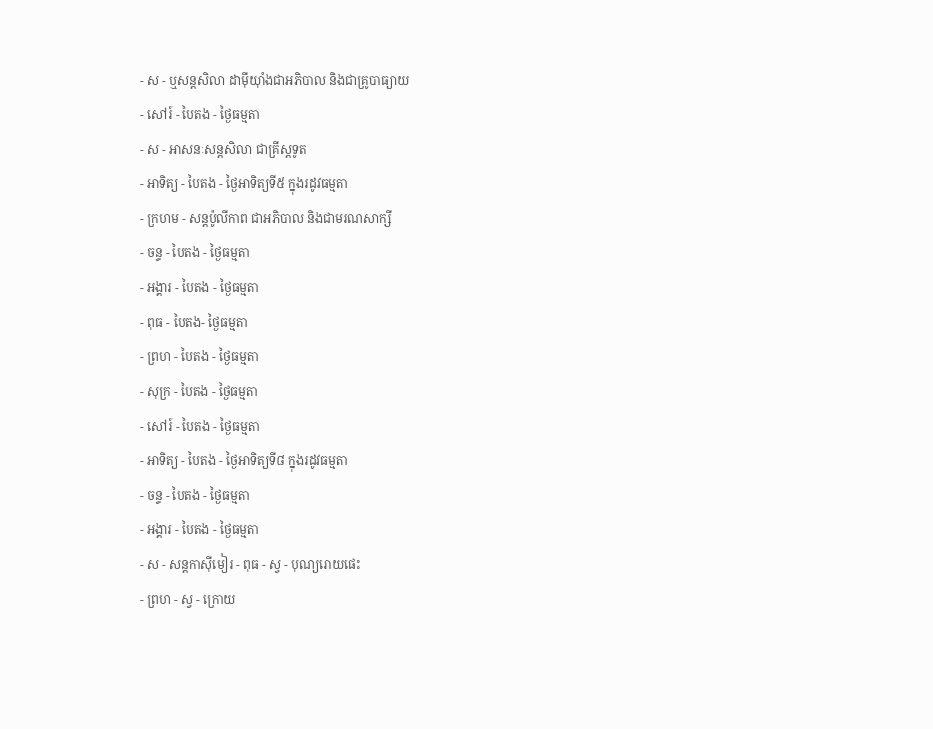- ស - ឬសន្ដសិលា ដាម៉ីយ៉ាំងជាអភិបាល និងជាគ្រូបាធ្យាយ
- សៅរ៍ - បៃតង - ថ្ងៃធម្មតា
- ស - អាសនៈសន្ដសិលា ជាគ្រីស្ដទូត
- អាទិត្យ - បៃតង - ថ្ងៃអាទិត្យទី៥ ក្នុងរដូវធម្មតា
- ក្រហម - សន្ដប៉ូលីកាព ជាអភិបាល និងជាមរណសាក្សី
- ចន្ទ - បៃតង - ថ្ងៃធម្មតា
- អង្គារ - បៃតង - ថ្ងៃធម្មតា
- ពុធ - បៃតង- ថ្ងៃធម្មតា
- ព្រហ - បៃតង - ថ្ងៃធម្មតា
- សុក្រ - បៃតង - ថ្ងៃធម្មតា
- សៅរ៍ - បៃតង - ថ្ងៃធម្មតា
- អាទិត្យ - បៃតង - ថ្ងៃអាទិត្យទី៨ ក្នុងរដូវធម្មតា
- ចន្ទ - បៃតង - ថ្ងៃធម្មតា
- អង្គារ - បៃតង - ថ្ងៃធម្មតា
- ស - សន្ដកាស៊ីមៀរ - ពុធ - ស្វ - បុណ្យរោយផេះ
- ព្រហ - ស្វ - ក្រោយ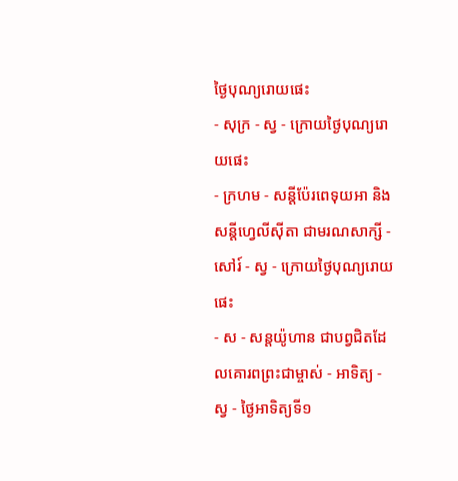ថ្ងៃបុណ្យរោយផេះ
- សុក្រ - ស្វ - ក្រោយថ្ងៃបុណ្យរោយផេះ
- ក្រហម - សន្ដីប៉ែរពេទុយអា និងសន្ដីហ្វេលីស៊ីតា ជាមរណសាក្សី - សៅរ៍ - ស្វ - ក្រោយថ្ងៃបុណ្យរោយផេះ
- ស - សន្ដយ៉ូហាន ជាបព្វជិតដែលគោរពព្រះជាម្ចាស់ - អាទិត្យ - ស្វ - ថ្ងៃអាទិត្យទី១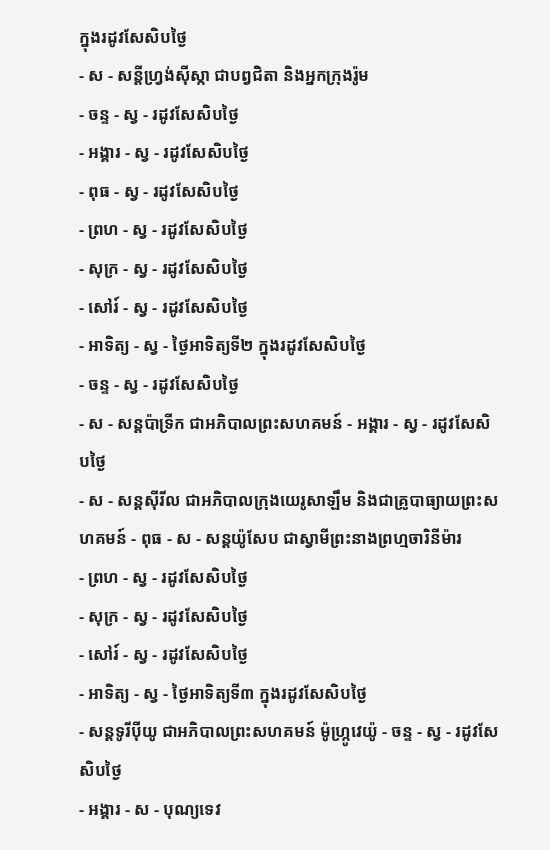ក្នុងរដូវសែសិបថ្ងៃ
- ស - សន្ដីហ្វ្រង់ស៊ីស្កា ជាបព្វជិតា និងអ្នកក្រុងរ៉ូម
- ចន្ទ - ស្វ - រដូវសែសិបថ្ងៃ
- អង្គារ - ស្វ - រដូវសែសិបថ្ងៃ
- ពុធ - ស្វ - រដូវសែសិបថ្ងៃ
- ព្រហ - ស្វ - រដូវសែសិបថ្ងៃ
- សុក្រ - ស្វ - រដូវសែសិបថ្ងៃ
- សៅរ៍ - ស្វ - រដូវសែសិបថ្ងៃ
- អាទិត្យ - ស្វ - ថ្ងៃអាទិត្យទី២ ក្នុងរដូវសែសិបថ្ងៃ
- ចន្ទ - ស្វ - រដូវសែសិបថ្ងៃ
- ស - សន្ដប៉ាទ្រីក ជាអភិបាលព្រះសហគមន៍ - អង្គារ - ស្វ - រដូវសែសិបថ្ងៃ
- ស - សន្ដស៊ីរីល ជាអភិបាលក្រុងយេរូសាឡឹម និងជាគ្រូបាធ្យាយព្រះសហគមន៍ - ពុធ - ស - សន្ដយ៉ូសែប ជាស្វាមីព្រះនាងព្រហ្មចារិនីម៉ារ
- ព្រហ - ស្វ - រដូវសែសិបថ្ងៃ
- សុក្រ - ស្វ - រដូវសែសិបថ្ងៃ
- សៅរ៍ - ស្វ - រដូវសែសិបថ្ងៃ
- អាទិត្យ - ស្វ - ថ្ងៃអាទិត្យទី៣ ក្នុងរដូវសែសិបថ្ងៃ
- សន្ដទូរីប៉ីយូ ជាអភិបាលព្រះសហគមន៍ ម៉ូហ្ក្រូវេយ៉ូ - ចន្ទ - ស្វ - រដូវសែសិបថ្ងៃ
- អង្គារ - ស - បុណ្យទេវ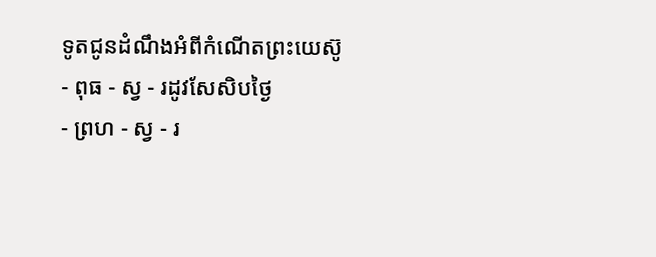ទូតជូនដំណឹងអំពីកំណើតព្រះយេស៊ូ
- ពុធ - ស្វ - រដូវសែសិបថ្ងៃ
- ព្រហ - ស្វ - រ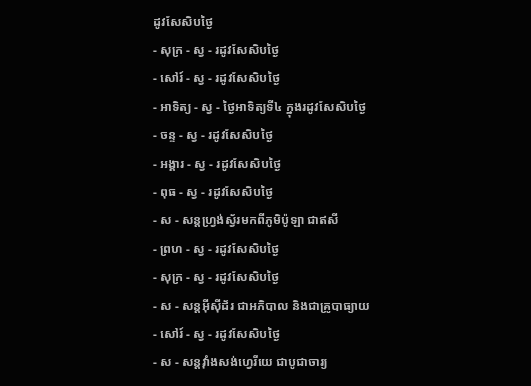ដូវសែសិបថ្ងៃ
- សុក្រ - ស្វ - រដូវសែសិបថ្ងៃ
- សៅរ៍ - ស្វ - រដូវសែសិបថ្ងៃ
- អាទិត្យ - ស្វ - ថ្ងៃអាទិត្យទី៤ ក្នុងរដូវសែសិបថ្ងៃ
- ចន្ទ - ស្វ - រដូវសែសិបថ្ងៃ
- អង្គារ - ស្វ - រដូវសែសិបថ្ងៃ
- ពុធ - ស្វ - រដូវសែសិបថ្ងៃ
- ស - សន្ដហ្វ្រង់ស្វ័រមកពីភូមិប៉ូឡា ជាឥសី
- ព្រហ - ស្វ - រដូវសែសិបថ្ងៃ
- សុក្រ - ស្វ - រដូវសែសិបថ្ងៃ
- ស - សន្ដអ៊ីស៊ីដ័រ ជាអភិបាល និងជាគ្រូបាធ្យាយ
- សៅរ៍ - ស្វ - រដូវសែសិបថ្ងៃ
- ស - សន្ដវ៉ាំងសង់ហ្វេរីយេ ជាបូជាចារ្យ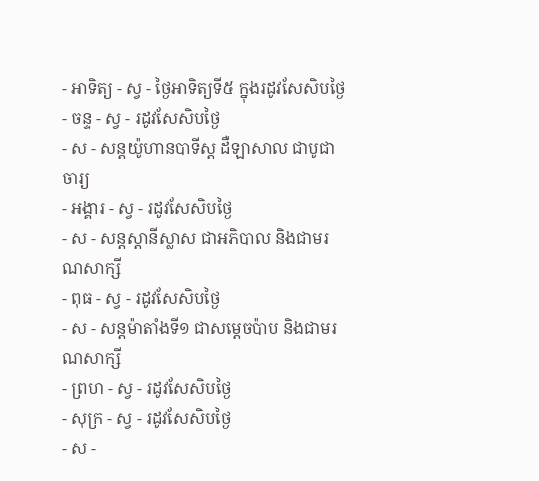- អាទិត្យ - ស្វ - ថ្ងៃអាទិត្យទី៥ ក្នុងរដូវសែសិបថ្ងៃ
- ចន្ទ - ស្វ - រដូវសែសិបថ្ងៃ
- ស - សន្ដយ៉ូហានបាទីស្ដ ដឺឡាសាល ជាបូជាចារ្យ
- អង្គារ - ស្វ - រដូវសែសិបថ្ងៃ
- ស - សន្ដស្ដានីស្លាស ជាអភិបាល និងជាមរណសាក្សី
- ពុធ - ស្វ - រដូវសែសិបថ្ងៃ
- ស - សន្ដម៉ាតាំងទី១ ជាសម្ដេចប៉ាប និងជាមរណសាក្សី
- ព្រហ - ស្វ - រដូវសែសិបថ្ងៃ
- សុក្រ - ស្វ - រដូវសែសិបថ្ងៃ
- ស -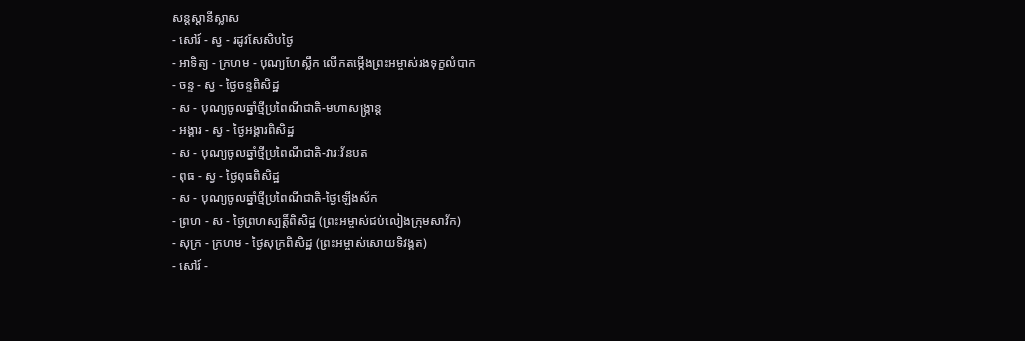សន្ដស្ដានីស្លាស
- សៅរ៍ - ស្វ - រដូវសែសិបថ្ងៃ
- អាទិត្យ - ក្រហម - បុណ្យហែស្លឹក លើកតម្កើងព្រះអម្ចាស់រងទុក្ខលំបាក
- ចន្ទ - ស្វ - ថ្ងៃចន្ទពិសិដ្ឋ
- ស - បុណ្យចូលឆ្នាំថ្មីប្រពៃណីជាតិ-មហាសង្រ្កាន្ដ
- អង្គារ - ស្វ - ថ្ងៃអង្គារពិសិដ្ឋ
- ស - បុណ្យចូលឆ្នាំថ្មីប្រពៃណីជាតិ-វារៈវ័នបត
- ពុធ - ស្វ - ថ្ងៃពុធពិសិដ្ឋ
- ស - បុណ្យចូលឆ្នាំថ្មីប្រពៃណីជាតិ-ថ្ងៃឡើងស័ក
- ព្រហ - ស - ថ្ងៃព្រហស្បត្ដិ៍ពិសិដ្ឋ (ព្រះអម្ចាស់ជប់លៀងក្រុមសាវ័ក)
- សុក្រ - ក្រហម - ថ្ងៃសុក្រពិសិដ្ឋ (ព្រះអម្ចាស់សោយទិវង្គត)
- សៅរ៍ -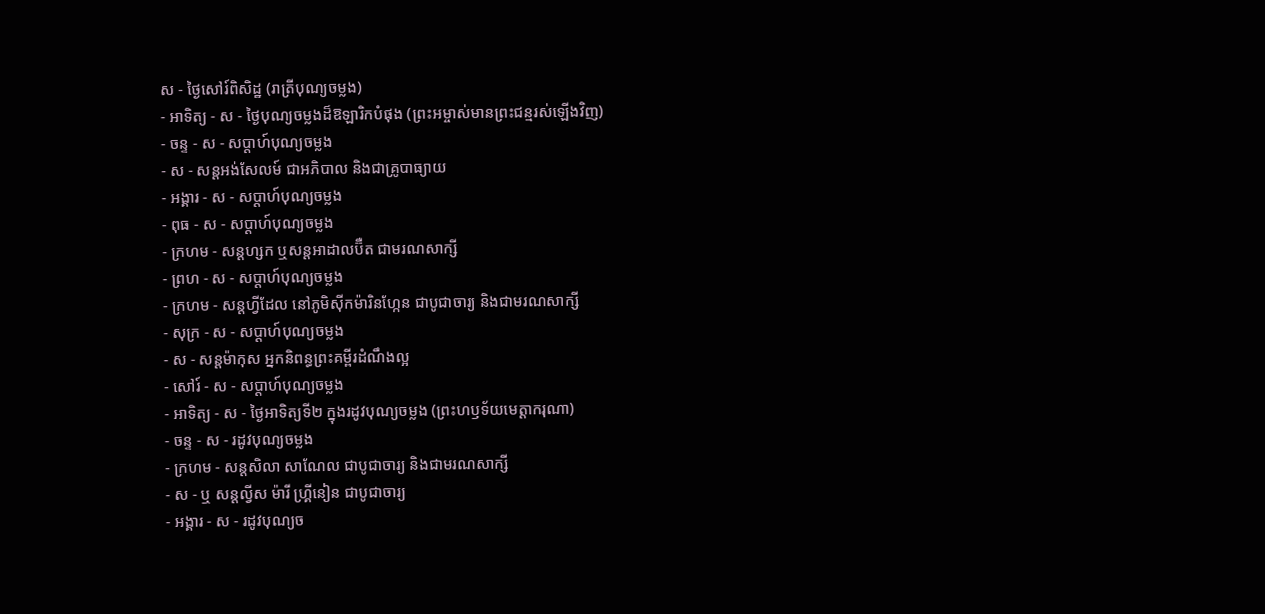ស - ថ្ងៃសៅរ៍ពិសិដ្ឋ (រាត្រីបុណ្យចម្លង)
- អាទិត្យ - ស - ថ្ងៃបុណ្យចម្លងដ៏ឱឡារិកបំផុង (ព្រះអម្ចាស់មានព្រះជន្មរស់ឡើងវិញ)
- ចន្ទ - ស - សប្ដាហ៍បុណ្យចម្លង
- ស - សន្ដអង់សែលម៍ ជាអភិបាល និងជាគ្រូបាធ្យាយ
- អង្គារ - ស - សប្ដាហ៍បុណ្យចម្លង
- ពុធ - ស - សប្ដាហ៍បុណ្យចម្លង
- ក្រហម - សន្ដហ្សក ឬសន្ដអាដាលប៊ឺត ជាមរណសាក្សី
- ព្រហ - ស - សប្ដាហ៍បុណ្យចម្លង
- ក្រហម - សន្ដហ្វីដែល នៅភូមិស៊ីកម៉ារិនហ្កែន ជាបូជាចារ្យ និងជាមរណសាក្សី
- សុក្រ - ស - សប្ដាហ៍បុណ្យចម្លង
- ស - សន្ដម៉ាកុស អ្នកនិពន្ធព្រះគម្ពីរដំណឹងល្អ
- សៅរ៍ - ស - សប្ដាហ៍បុណ្យចម្លង
- អាទិត្យ - ស - ថ្ងៃអាទិត្យទី២ ក្នុងរដូវបុណ្យចម្លង (ព្រះហឫទ័យមេត្ដាករុណា)
- ចន្ទ - ស - រដូវបុណ្យចម្លង
- ក្រហម - សន្ដសិលា សាណែល ជាបូជាចារ្យ និងជាមរណសាក្សី
- ស - ឬ សន្ដល្វីស ម៉ារី ហ្គ្រីនៀន ជាបូជាចារ្យ
- អង្គារ - ស - រដូវបុណ្យច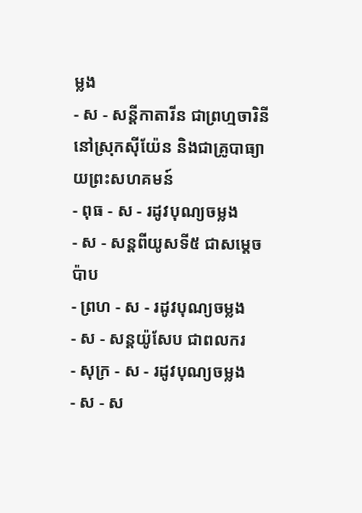ម្លង
- ស - សន្ដីកាតារីន ជាព្រហ្មចារិនី នៅស្រុកស៊ីយ៉ែន និងជាគ្រូបាធ្យាយព្រះសហគមន៍
- ពុធ - ស - រដូវបុណ្យចម្លង
- ស - សន្ដពីយូសទី៥ ជាសម្ដេចប៉ាប
- ព្រហ - ស - រដូវបុណ្យចម្លង
- ស - សន្ដយ៉ូសែប ជាពលករ
- សុក្រ - ស - រដូវបុណ្យចម្លង
- ស - ស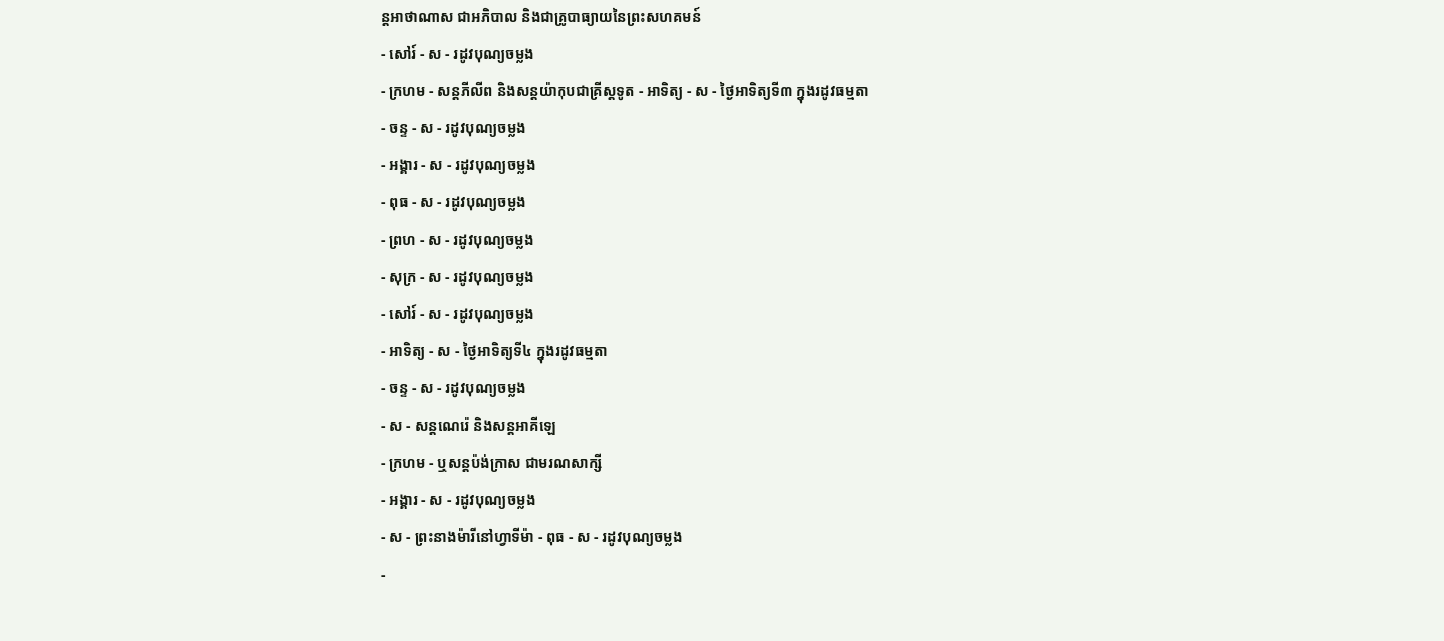ន្ដអាថាណាស ជាអភិបាល និងជាគ្រូបាធ្យាយនៃព្រះសហគមន៍
- សៅរ៍ - ស - រដូវបុណ្យចម្លង
- ក្រហម - សន្ដភីលីព និងសន្ដយ៉ាកុបជាគ្រីស្ដទូត - អាទិត្យ - ស - ថ្ងៃអាទិត្យទី៣ ក្នុងរដូវធម្មតា
- ចន្ទ - ស - រដូវបុណ្យចម្លង
- អង្គារ - ស - រដូវបុណ្យចម្លង
- ពុធ - ស - រដូវបុណ្យចម្លង
- ព្រហ - ស - រដូវបុណ្យចម្លង
- សុក្រ - ស - រដូវបុណ្យចម្លង
- សៅរ៍ - ស - រដូវបុណ្យចម្លង
- អាទិត្យ - ស - ថ្ងៃអាទិត្យទី៤ ក្នុងរដូវធម្មតា
- ចន្ទ - ស - រដូវបុណ្យចម្លង
- ស - សន្ដណេរ៉េ និងសន្ដអាគីឡេ
- ក្រហម - ឬសន្ដប៉ង់ក្រាស ជាមរណសាក្សី
- អង្គារ - ស - រដូវបុណ្យចម្លង
- ស - ព្រះនាងម៉ារីនៅហ្វាទីម៉ា - ពុធ - ស - រដូវបុណ្យចម្លង
-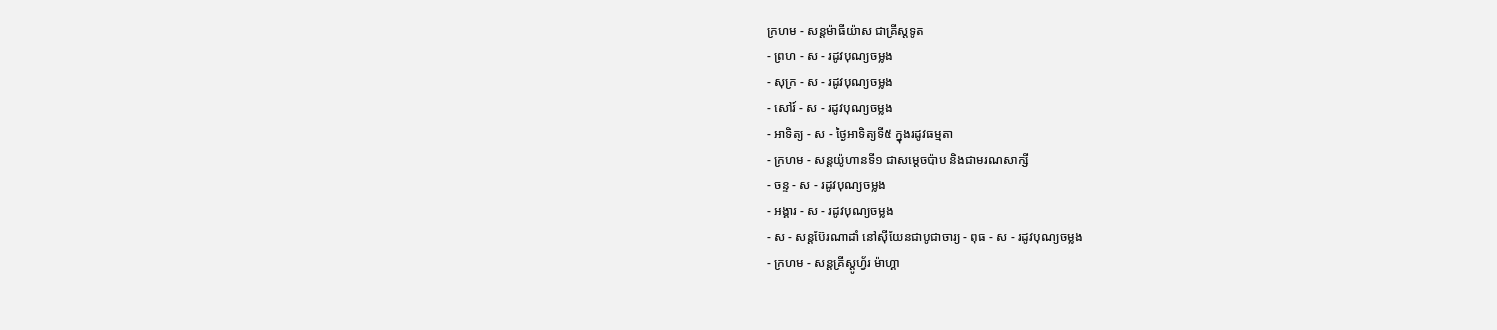ក្រហម - សន្ដម៉ាធីយ៉ាស ជាគ្រីស្ដទូត
- ព្រហ - ស - រដូវបុណ្យចម្លង
- សុក្រ - ស - រដូវបុណ្យចម្លង
- សៅរ៍ - ស - រដូវបុណ្យចម្លង
- អាទិត្យ - ស - ថ្ងៃអាទិត្យទី៥ ក្នុងរដូវធម្មតា
- ក្រហម - សន្ដយ៉ូហានទី១ ជាសម្ដេចប៉ាប និងជាមរណសាក្សី
- ចន្ទ - ស - រដូវបុណ្យចម្លង
- អង្គារ - ស - រដូវបុណ្យចម្លង
- ស - សន្ដប៊ែរណាដាំ នៅស៊ីយែនជាបូជាចារ្យ - ពុធ - ស - រដូវបុណ្យចម្លង
- ក្រហម - សន្ដគ្រីស្ដូហ្វ័រ ម៉ាហ្គា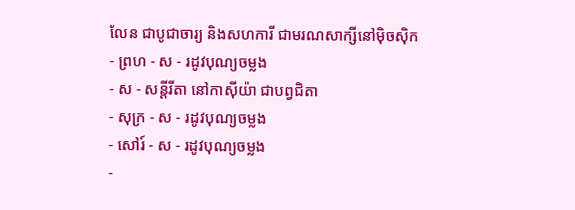លែន ជាបូជាចារ្យ និងសហការី ជាមរណសាក្សីនៅម៉ិចស៊ិក
- ព្រហ - ស - រដូវបុណ្យចម្លង
- ស - សន្ដីរីតា នៅកាស៊ីយ៉ា ជាបព្វជិតា
- សុក្រ - ស - រដូវបុណ្យចម្លង
- សៅរ៍ - ស - រដូវបុណ្យចម្លង
-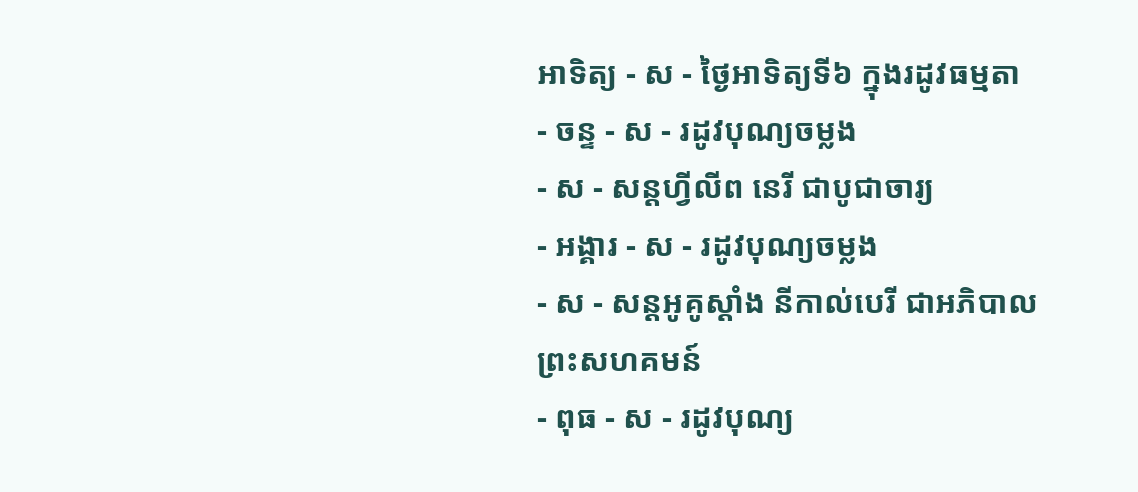អាទិត្យ - ស - ថ្ងៃអាទិត្យទី៦ ក្នុងរដូវធម្មតា
- ចន្ទ - ស - រដូវបុណ្យចម្លង
- ស - សន្ដហ្វីលីព នេរី ជាបូជាចារ្យ
- អង្គារ - ស - រដូវបុណ្យចម្លង
- ស - សន្ដអូគូស្ដាំង នីកាល់បេរី ជាអភិបាលព្រះសហគមន៍
- ពុធ - ស - រដូវបុណ្យ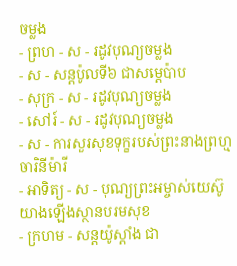ចម្លង
- ព្រហ - ស - រដូវបុណ្យចម្លង
- ស - សន្ដប៉ូលទី៦ ជាសម្ដេប៉ាប
- សុក្រ - ស - រដូវបុណ្យចម្លង
- សៅរ៍ - ស - រដូវបុណ្យចម្លង
- ស - ការសួរសុខទុក្ខរបស់ព្រះនាងព្រហ្មចារិនីម៉ារី
- អាទិត្យ - ស - បុណ្យព្រះអម្ចាស់យេស៊ូយាងឡើងស្ថានបរមសុខ
- ក្រហម - សន្ដយ៉ូស្ដាំង ជា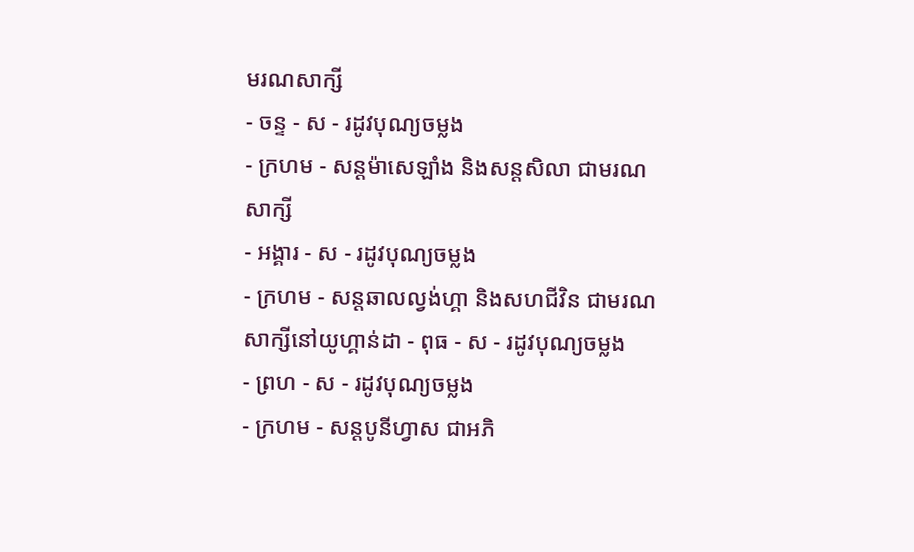មរណសាក្សី
- ចន្ទ - ស - រដូវបុណ្យចម្លង
- ក្រហម - សន្ដម៉ាសេឡាំង និងសន្ដសិលា ជាមរណសាក្សី
- អង្គារ - ស - រដូវបុណ្យចម្លង
- ក្រហម - សន្ដឆាលល្វង់ហ្គា និងសហជីវិន ជាមរណសាក្សីនៅយូហ្គាន់ដា - ពុធ - ស - រដូវបុណ្យចម្លង
- ព្រហ - ស - រដូវបុណ្យចម្លង
- ក្រហម - សន្ដបូនីហ្វាស ជាអភិ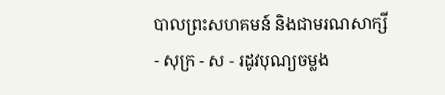បាលព្រះសហគមន៍ និងជាមរណសាក្សី
- សុក្រ - ស - រដូវបុណ្យចម្លង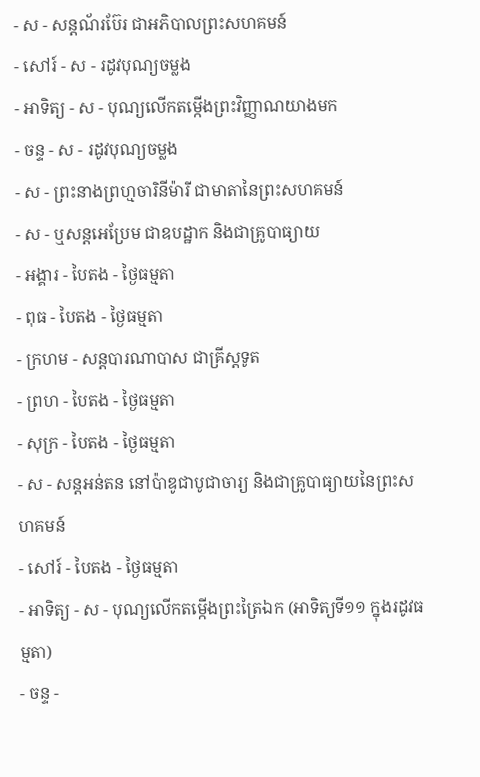- ស - សន្ដណ័រប៊ែរ ជាអភិបាលព្រះសហគមន៍
- សៅរ៍ - ស - រដូវបុណ្យចម្លង
- អាទិត្យ - ស - បុណ្យលើកតម្កើងព្រះវិញ្ញាណយាងមក
- ចន្ទ - ស - រដូវបុណ្យចម្លង
- ស - ព្រះនាងព្រហ្មចារិនីម៉ារី ជាមាតានៃព្រះសហគមន៍
- ស - ឬសន្ដអេប្រែម ជាឧបដ្ឋាក និងជាគ្រូបាធ្យាយ
- អង្គារ - បៃតង - ថ្ងៃធម្មតា
- ពុធ - បៃតង - ថ្ងៃធម្មតា
- ក្រហម - សន្ដបារណាបាស ជាគ្រីស្ដទូត
- ព្រហ - បៃតង - ថ្ងៃធម្មតា
- សុក្រ - បៃតង - ថ្ងៃធម្មតា
- ស - សន្ដអន់តន នៅប៉ាឌូជាបូជាចារ្យ និងជាគ្រូបាធ្យាយនៃព្រះសហគមន៍
- សៅរ៍ - បៃតង - ថ្ងៃធម្មតា
- អាទិត្យ - ស - បុណ្យលើកតម្កើងព្រះត្រៃឯក (អាទិត្យទី១១ ក្នុងរដូវធម្មតា)
- ចន្ទ -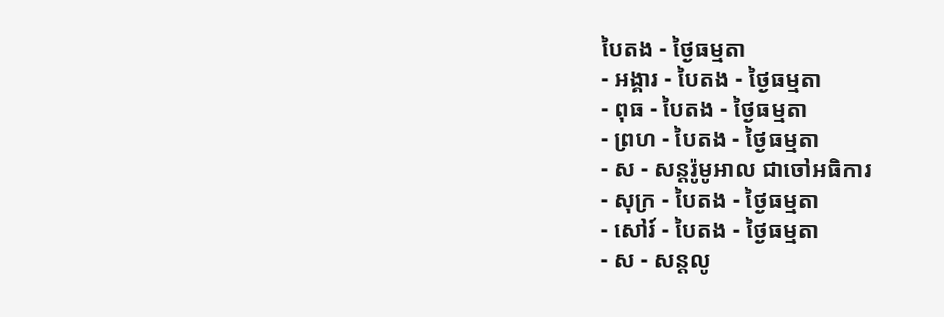បៃតង - ថ្ងៃធម្មតា
- អង្គារ - បៃតង - ថ្ងៃធម្មតា
- ពុធ - បៃតង - ថ្ងៃធម្មតា
- ព្រហ - បៃតង - ថ្ងៃធម្មតា
- ស - សន្ដរ៉ូមូអាល ជាចៅអធិការ
- សុក្រ - បៃតង - ថ្ងៃធម្មតា
- សៅរ៍ - បៃតង - ថ្ងៃធម្មតា
- ស - សន្ដលូ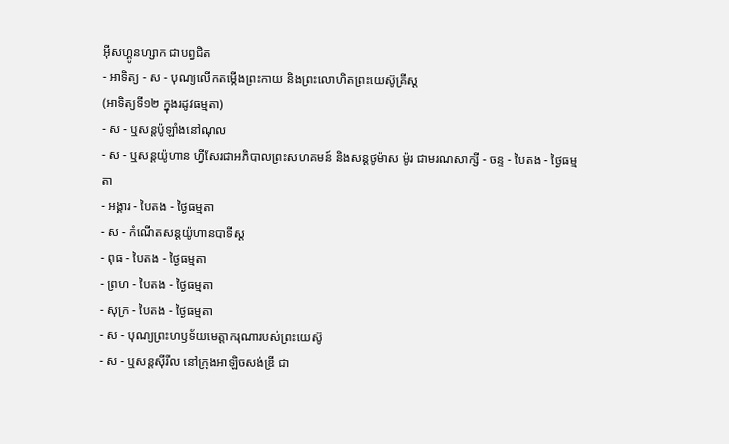អ៊ីសហ្គូនហ្សាក ជាបព្វជិត
- អាទិត្យ - ស - បុណ្យលើកតម្កើងព្រះកាយ និងព្រះលោហិតព្រះយេស៊ូគ្រីស្ដ
(អាទិត្យទី១២ ក្នុងរដូវធម្មតា)
- ស - ឬសន្ដប៉ូឡាំងនៅណុល
- ស - ឬសន្ដយ៉ូហាន ហ្វីសែរជាអភិបាលព្រះសហគមន៍ និងសន្ដថូម៉ាស ម៉ូរ ជាមរណសាក្សី - ចន្ទ - បៃតង - ថ្ងៃធម្មតា
- អង្គារ - បៃតង - ថ្ងៃធម្មតា
- ស - កំណើតសន្ដយ៉ូហានបាទីស្ដ
- ពុធ - បៃតង - ថ្ងៃធម្មតា
- ព្រហ - បៃតង - ថ្ងៃធម្មតា
- សុក្រ - បៃតង - ថ្ងៃធម្មតា
- ស - បុណ្យព្រះហឫទ័យមេត្ដាករុណារបស់ព្រះយេស៊ូ
- ស - ឬសន្ដស៊ីរីល នៅក្រុងអាឡិចសង់ឌ្រី ជា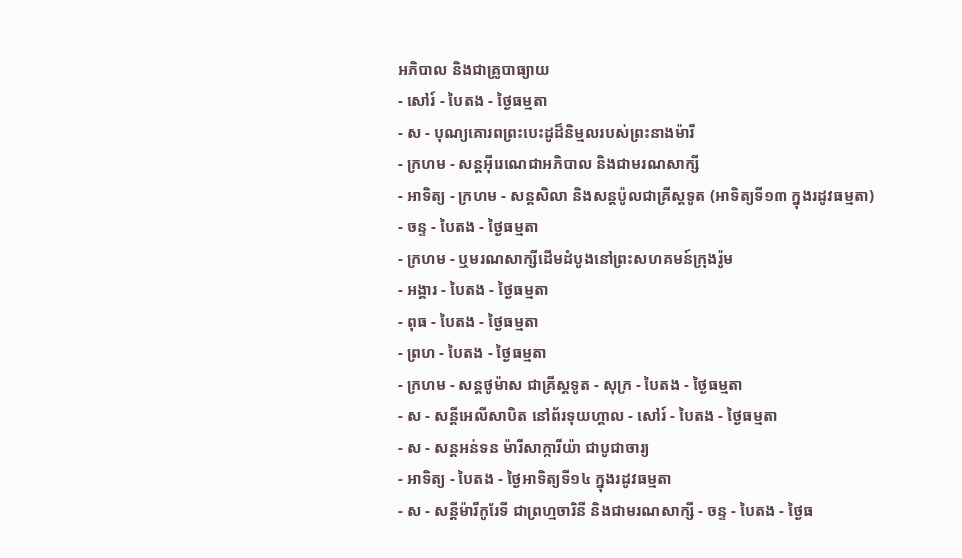អភិបាល និងជាគ្រូបាធ្យាយ
- សៅរ៍ - បៃតង - ថ្ងៃធម្មតា
- ស - បុណ្យគោរពព្រះបេះដូដ៏និម្មលរបស់ព្រះនាងម៉ារី
- ក្រហម - សន្ដអ៊ីរេណេជាអភិបាល និងជាមរណសាក្សី
- អាទិត្យ - ក្រហម - សន្ដសិលា និងសន្ដប៉ូលជាគ្រីស្ដទូត (អាទិត្យទី១៣ ក្នុងរដូវធម្មតា)
- ចន្ទ - បៃតង - ថ្ងៃធម្មតា
- ក្រហម - ឬមរណសាក្សីដើមដំបូងនៅព្រះសហគមន៍ក្រុងរ៉ូម
- អង្គារ - បៃតង - ថ្ងៃធម្មតា
- ពុធ - បៃតង - ថ្ងៃធម្មតា
- ព្រហ - បៃតង - ថ្ងៃធម្មតា
- ក្រហម - សន្ដថូម៉ាស ជាគ្រីស្ដទូត - សុក្រ - បៃតង - ថ្ងៃធម្មតា
- ស - សន្ដីអេលីសាបិត នៅព័រទុយហ្គាល - សៅរ៍ - បៃតង - ថ្ងៃធម្មតា
- ស - សន្ដអន់ទន ម៉ារីសាក្ការីយ៉ា ជាបូជាចារ្យ
- អាទិត្យ - បៃតង - ថ្ងៃអាទិត្យទី១៤ ក្នុងរដូវធម្មតា
- ស - សន្ដីម៉ារីកូរែទី ជាព្រហ្មចារិនី និងជាមរណសាក្សី - ចន្ទ - បៃតង - ថ្ងៃធ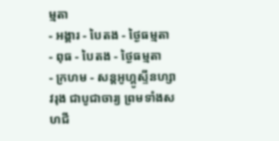ម្មតា
- អង្គារ - បៃតង - ថ្ងៃធម្មតា
- ពុធ - បៃតង - ថ្ងៃធម្មតា
- ក្រហម - សន្ដអូហ្គូស្ទីនហ្សាវរុង ជាបូជាចារ្យ ព្រមទាំងសហជី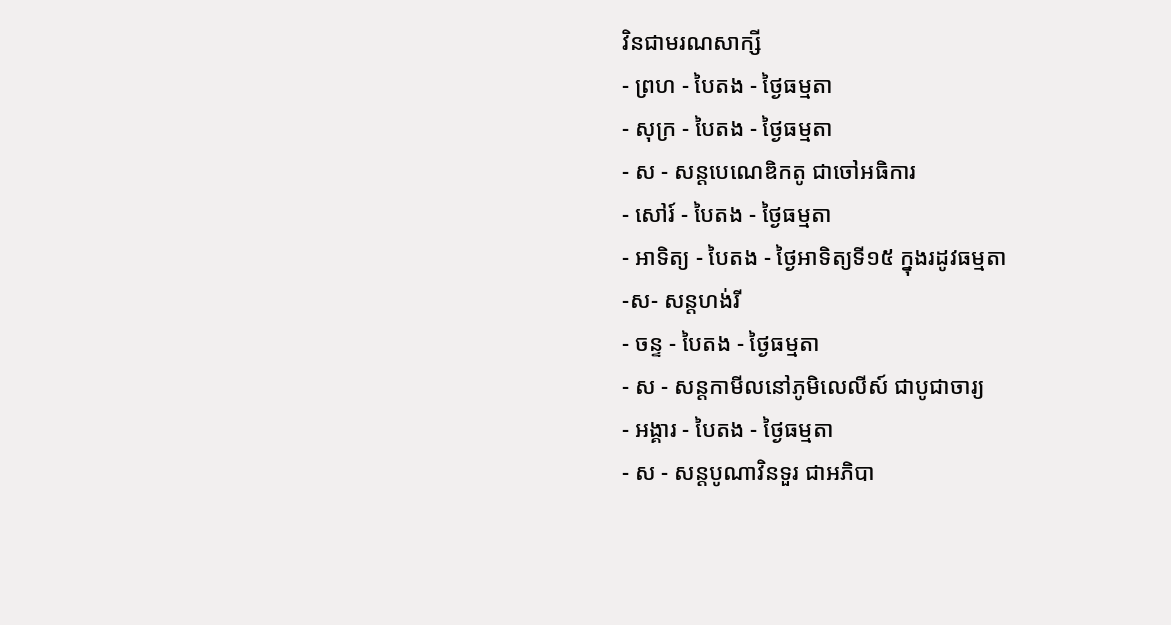វិនជាមរណសាក្សី
- ព្រហ - បៃតង - ថ្ងៃធម្មតា
- សុក្រ - បៃតង - ថ្ងៃធម្មតា
- ស - សន្ដបេណេឌិកតូ ជាចៅអធិការ
- សៅរ៍ - បៃតង - ថ្ងៃធម្មតា
- អាទិត្យ - បៃតង - ថ្ងៃអាទិត្យទី១៥ ក្នុងរដូវធម្មតា
-ស- សន្ដហង់រី
- ចន្ទ - បៃតង - ថ្ងៃធម្មតា
- ស - សន្ដកាមីលនៅភូមិលេលីស៍ ជាបូជាចារ្យ
- អង្គារ - បៃតង - ថ្ងៃធម្មតា
- ស - សន្ដបូណាវិនទួរ ជាអភិបា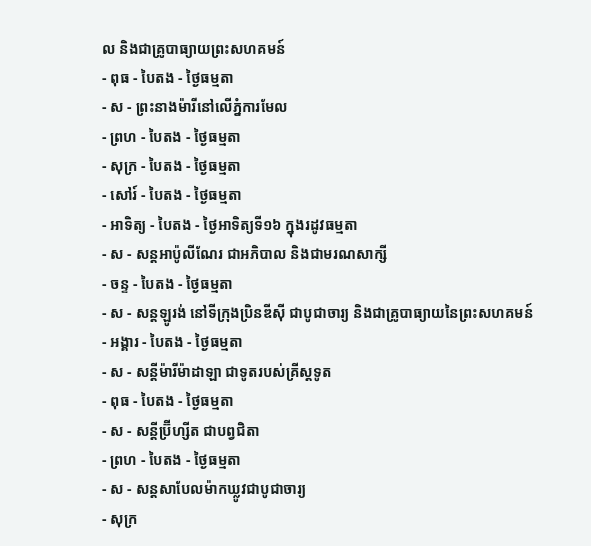ល និងជាគ្រូបាធ្យាយព្រះសហគមន៍
- ពុធ - បៃតង - ថ្ងៃធម្មតា
- ស - ព្រះនាងម៉ារីនៅលើភ្នំការមែល
- ព្រហ - បៃតង - ថ្ងៃធម្មតា
- សុក្រ - បៃតង - ថ្ងៃធម្មតា
- សៅរ៍ - បៃតង - ថ្ងៃធម្មតា
- អាទិត្យ - បៃតង - ថ្ងៃអាទិត្យទី១៦ ក្នុងរដូវធម្មតា
- ស - សន្ដអាប៉ូលីណែរ ជាអភិបាល និងជាមរណសាក្សី
- ចន្ទ - បៃតង - ថ្ងៃធម្មតា
- ស - សន្ដឡូរង់ នៅទីក្រុងប្រិនឌីស៊ី ជាបូជាចារ្យ និងជាគ្រូបាធ្យាយនៃព្រះសហគមន៍
- អង្គារ - បៃតង - ថ្ងៃធម្មតា
- ស - សន្ដីម៉ារីម៉ាដាឡា ជាទូតរបស់គ្រីស្ដទូត
- ពុធ - បៃតង - ថ្ងៃធម្មតា
- ស - សន្ដីប្រ៊ីហ្សីត ជាបព្វជិតា
- ព្រហ - បៃតង - ថ្ងៃធម្មតា
- ស - សន្ដសាបែលម៉ាកឃ្លូវជាបូជាចារ្យ
- សុក្រ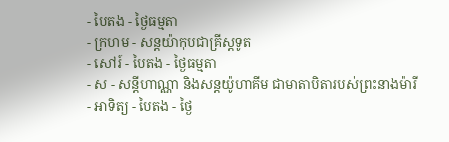- បៃតង - ថ្ងៃធម្មតា
- ក្រហម - សន្ដយ៉ាកុបជាគ្រីស្ដទូត
- សៅរ៍ - បៃតង - ថ្ងៃធម្មតា
- ស - សន្ដីហាណ្ណា និងសន្ដយ៉ូហាគីម ជាមាតាបិតារបស់ព្រះនាងម៉ារី
- អាទិត្យ - បៃតង - ថ្ងៃ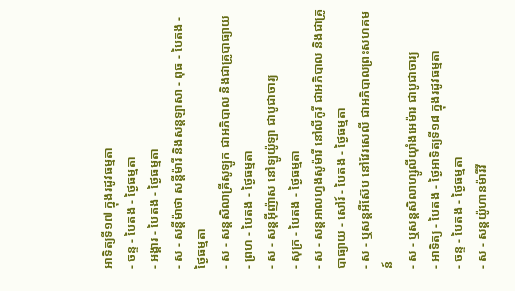អាទិត្យទី១៧ ក្នុងរដូវធម្មតា
- ចន្ទ - បៃតង - ថ្ងៃធម្មតា
- អង្គារ - បៃតង - ថ្ងៃធម្មតា
- ស - សន្ដីម៉ាថា សន្ដីម៉ារី និងសន្ដឡាសា - ពុធ - បៃតង - ថ្ងៃធម្មតា
- ស - សន្ដសិលាគ្រីសូឡូក ជាអភិបាល និងជាគ្រូបាធ្យាយ
- ព្រហ - បៃតង - ថ្ងៃធម្មតា
- ស - សន្ដអ៊ីញ៉ាស នៅឡូយ៉ូឡា ជាបូជាចារ្យ
- សុក្រ - បៃតង - ថ្ងៃធម្មតា
- ស - សន្ដអាលហ្វងសូម៉ារី នៅលីកូរី ជាអភិបាល និងជាគ្រូបាធ្យាយ - សៅរ៍ - បៃតង - ថ្ងៃធម្មតា
- ស - ឬសន្ដអឺស៊ែប នៅវែរសេលី ជាអភិបាលព្រះសហគមន៍
- ស - ឬសន្ដសិលាហ្សូលីយ៉ាំងអេម៉ារ ជាបូជាចារ្យ
- អាទិត្យ - បៃតង - ថ្ងៃអាទិត្យទី១៨ ក្នុងរដូវធម្មតា
- ចន្ទ - បៃតង - ថ្ងៃធម្មតា
- ស - សន្ដយ៉ូហានម៉ារីវី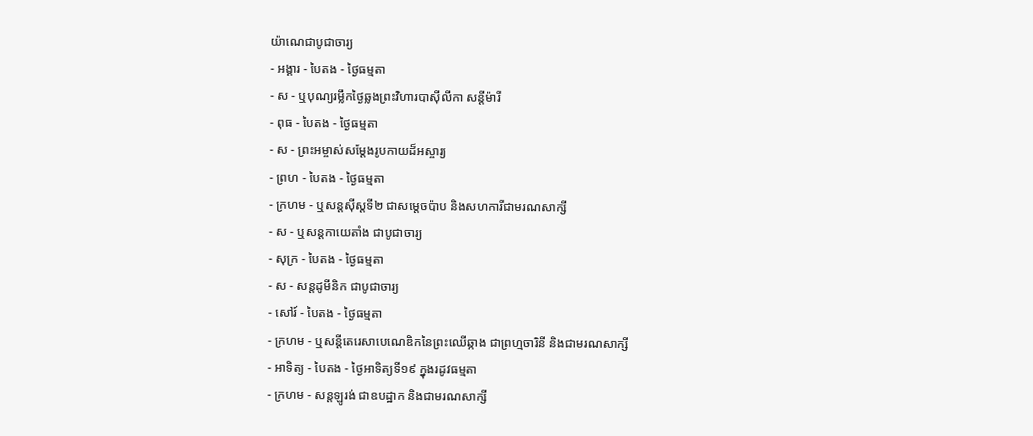យ៉ាណេជាបូជាចារ្យ
- អង្គារ - បៃតង - ថ្ងៃធម្មតា
- ស - ឬបុណ្យរម្លឹកថ្ងៃឆ្លងព្រះវិហារបាស៊ីលីកា សន្ដីម៉ារី
- ពុធ - បៃតង - ថ្ងៃធម្មតា
- ស - ព្រះអម្ចាស់សម្ដែងរូបកាយដ៏អស្ចារ្យ
- ព្រហ - បៃតង - ថ្ងៃធម្មតា
- ក្រហម - ឬសន្ដស៊ីស្ដទី២ ជាសម្ដេចប៉ាប និងសហការីជាមរណសាក្សី
- ស - ឬសន្ដកាយេតាំង ជាបូជាចារ្យ
- សុក្រ - បៃតង - ថ្ងៃធម្មតា
- ស - សន្ដដូមីនិក ជាបូជាចារ្យ
- សៅរ៍ - បៃតង - ថ្ងៃធម្មតា
- ក្រហម - ឬសន្ដីតេរេសាបេណេឌិកនៃព្រះឈើឆ្កាង ជាព្រហ្មចារិនី និងជាមរណសាក្សី
- អាទិត្យ - បៃតង - ថ្ងៃអាទិត្យទី១៩ ក្នុងរដូវធម្មតា
- ក្រហម - សន្ដឡូរង់ ជាឧបដ្ឋាក និងជាមរណសាក្សី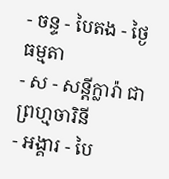- ចន្ទ - បៃតង - ថ្ងៃធម្មតា
- ស - សន្ដីក្លារ៉ា ជាព្រហ្មចារិនី
- អង្គារ - បៃ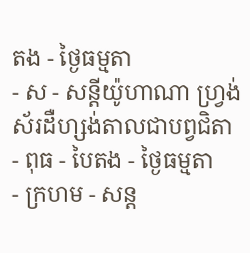តង - ថ្ងៃធម្មតា
- ស - សន្ដីយ៉ូហាណា ហ្វ្រង់ស័រដឺហ្សង់តាលជាបព្វជិតា
- ពុធ - បៃតង - ថ្ងៃធម្មតា
- ក្រហម - សន្ដ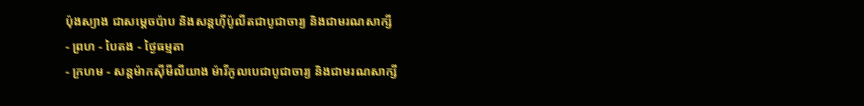ប៉ុងស្យាង ជាសម្ដេចប៉ាប និងសន្ដហ៊ីប៉ូលីតជាបូជាចារ្យ និងជាមរណសាក្សី
- ព្រហ - បៃតង - ថ្ងៃធម្មតា
- ក្រហម - សន្ដម៉ាកស៊ីមីលីយាង ម៉ារីកូលបេជាបូជាចារ្យ និងជាមរណសាក្សី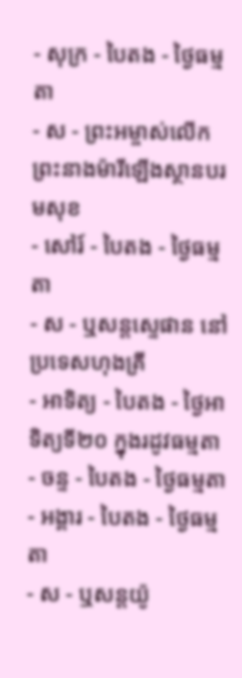- សុក្រ - បៃតង - ថ្ងៃធម្មតា
- ស - ព្រះអម្ចាស់លើកព្រះនាងម៉ារីឡើងស្ថានបរមសុខ
- សៅរ៍ - បៃតង - ថ្ងៃធម្មតា
- ស - ឬសន្ដស្ទេផាន នៅប្រទេសហុងគ្រី
- អាទិត្យ - បៃតង - ថ្ងៃអាទិត្យទី២០ ក្នុងរដូវធម្មតា
- ចន្ទ - បៃតង - ថ្ងៃធម្មតា
- អង្គារ - បៃតង - ថ្ងៃធម្មតា
- ស - ឬសន្ដយ៉ូ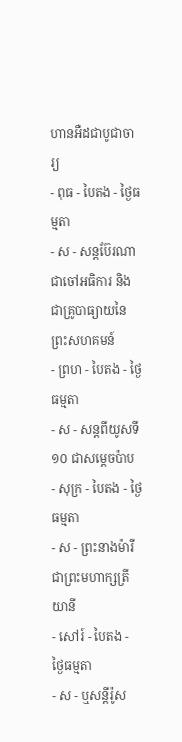ហានអឺដជាបូជាចារ្យ
- ពុធ - បៃតង - ថ្ងៃធម្មតា
- ស - សន្ដប៊ែរណា ជាចៅអធិការ និងជាគ្រូបាធ្យាយនៃព្រះសហគមន៍
- ព្រហ - បៃតង - ថ្ងៃធម្មតា
- ស - សន្ដពីយូសទី១០ ជាសម្ដេចប៉ាប
- សុក្រ - បៃតង - ថ្ងៃធម្មតា
- ស - ព្រះនាងម៉ារី ជាព្រះមហាក្សត្រីយានី
- សៅរ៍ - បៃតង - ថ្ងៃធម្មតា
- ស - ឬសន្ដីរ៉ូស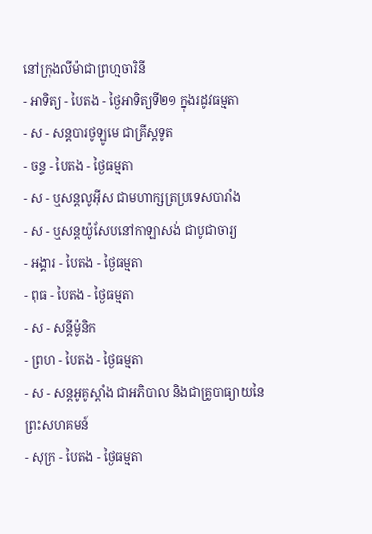នៅក្រុងលីម៉ាជាព្រហ្មចារិនី
- អាទិត្យ - បៃតង - ថ្ងៃអាទិត្យទី២១ ក្នុងរដូវធម្មតា
- ស - សន្ដបារថូឡូមេ ជាគ្រីស្ដទូត
- ចន្ទ - បៃតង - ថ្ងៃធម្មតា
- ស - ឬសន្ដលូអ៊ីស ជាមហាក្សត្រប្រទេសបារាំង
- ស - ឬសន្ដយ៉ូសែបនៅកាឡាសង់ ជាបូជាចារ្យ
- អង្គារ - បៃតង - ថ្ងៃធម្មតា
- ពុធ - បៃតង - ថ្ងៃធម្មតា
- ស - សន្ដីម៉ូនិក
- ព្រហ - បៃតង - ថ្ងៃធម្មតា
- ស - សន្ដអូគូស្ដាំង ជាអភិបាល និងជាគ្រូបាធ្យាយនៃព្រះសហគមន៍
- សុក្រ - បៃតង - ថ្ងៃធម្មតា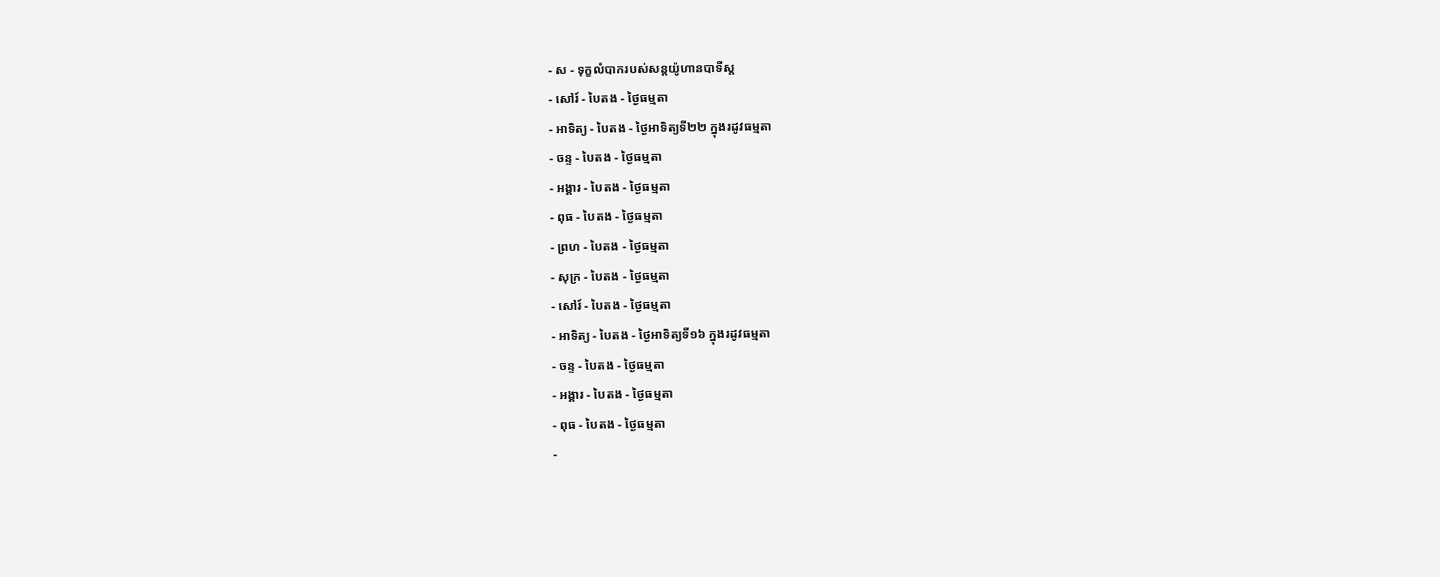- ស - ទុក្ខលំបាករបស់សន្ដយ៉ូហានបាទីស្ដ
- សៅរ៍ - បៃតង - ថ្ងៃធម្មតា
- អាទិត្យ - បៃតង - ថ្ងៃអាទិត្យទី២២ ក្នុងរដូវធម្មតា
- ចន្ទ - បៃតង - ថ្ងៃធម្មតា
- អង្គារ - បៃតង - ថ្ងៃធម្មតា
- ពុធ - បៃតង - ថ្ងៃធម្មតា
- ព្រហ - បៃតង - ថ្ងៃធម្មតា
- សុក្រ - បៃតង - ថ្ងៃធម្មតា
- សៅរ៍ - បៃតង - ថ្ងៃធម្មតា
- អាទិត្យ - បៃតង - ថ្ងៃអាទិត្យទី១៦ ក្នុងរដូវធម្មតា
- ចន្ទ - បៃតង - ថ្ងៃធម្មតា
- អង្គារ - បៃតង - ថ្ងៃធម្មតា
- ពុធ - បៃតង - ថ្ងៃធម្មតា
-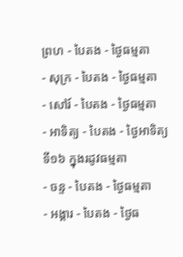ព្រហ - បៃតង - ថ្ងៃធម្មតា
- សុក្រ - បៃតង - ថ្ងៃធម្មតា
- សៅរ៍ - បៃតង - ថ្ងៃធម្មតា
- អាទិត្យ - បៃតង - ថ្ងៃអាទិត្យទី១៦ ក្នុងរដូវធម្មតា
- ចន្ទ - បៃតង - ថ្ងៃធម្មតា
- អង្គារ - បៃតង - ថ្ងៃធ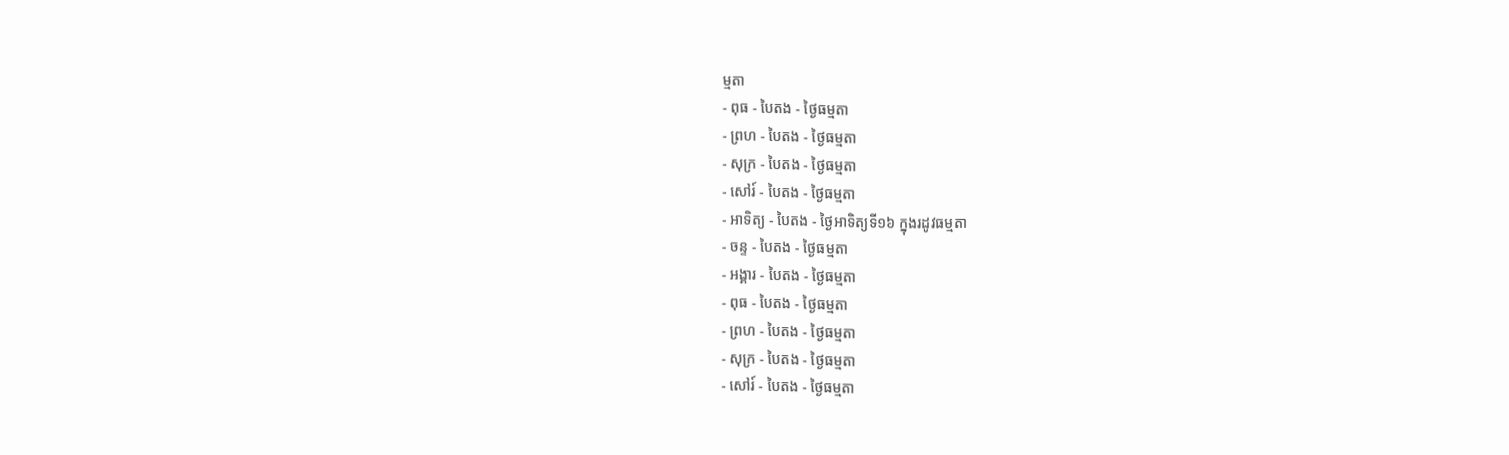ម្មតា
- ពុធ - បៃតង - ថ្ងៃធម្មតា
- ព្រហ - បៃតង - ថ្ងៃធម្មតា
- សុក្រ - បៃតង - ថ្ងៃធម្មតា
- សៅរ៍ - បៃតង - ថ្ងៃធម្មតា
- អាទិត្យ - បៃតង - ថ្ងៃអាទិត្យទី១៦ ក្នុងរដូវធម្មតា
- ចន្ទ - បៃតង - ថ្ងៃធម្មតា
- អង្គារ - បៃតង - ថ្ងៃធម្មតា
- ពុធ - បៃតង - ថ្ងៃធម្មតា
- ព្រហ - បៃតង - ថ្ងៃធម្មតា
- សុក្រ - បៃតង - ថ្ងៃធម្មតា
- សៅរ៍ - បៃតង - ថ្ងៃធម្មតា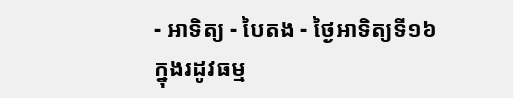- អាទិត្យ - បៃតង - ថ្ងៃអាទិត្យទី១៦ ក្នុងរដូវធម្ម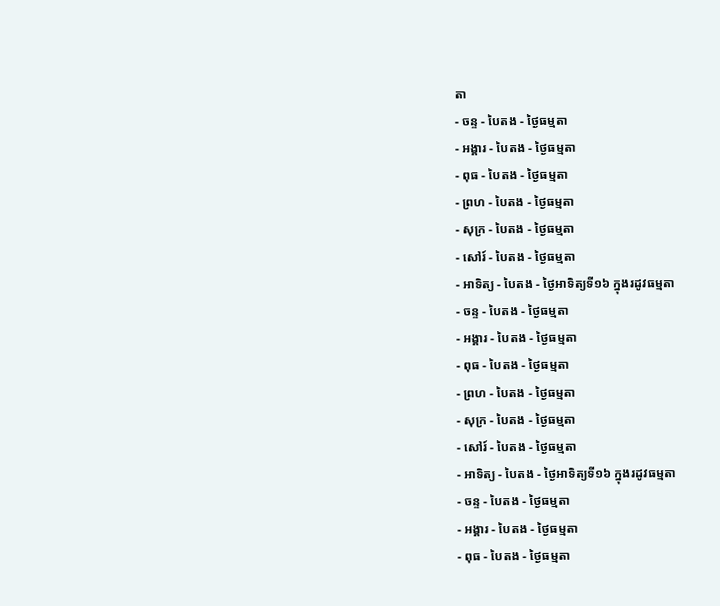តា
- ចន្ទ - បៃតង - ថ្ងៃធម្មតា
- អង្គារ - បៃតង - ថ្ងៃធម្មតា
- ពុធ - បៃតង - ថ្ងៃធម្មតា
- ព្រហ - បៃតង - ថ្ងៃធម្មតា
- សុក្រ - បៃតង - ថ្ងៃធម្មតា
- សៅរ៍ - បៃតង - ថ្ងៃធម្មតា
- អាទិត្យ - បៃតង - ថ្ងៃអាទិត្យទី១៦ ក្នុងរដូវធម្មតា
- ចន្ទ - បៃតង - ថ្ងៃធម្មតា
- អង្គារ - បៃតង - ថ្ងៃធម្មតា
- ពុធ - បៃតង - ថ្ងៃធម្មតា
- ព្រហ - បៃតង - ថ្ងៃធម្មតា
- សុក្រ - បៃតង - ថ្ងៃធម្មតា
- សៅរ៍ - បៃតង - ថ្ងៃធម្មតា
- អាទិត្យ - បៃតង - ថ្ងៃអាទិត្យទី១៦ ក្នុងរដូវធម្មតា
- ចន្ទ - បៃតង - ថ្ងៃធម្មតា
- អង្គារ - បៃតង - ថ្ងៃធម្មតា
- ពុធ - បៃតង - ថ្ងៃធម្មតា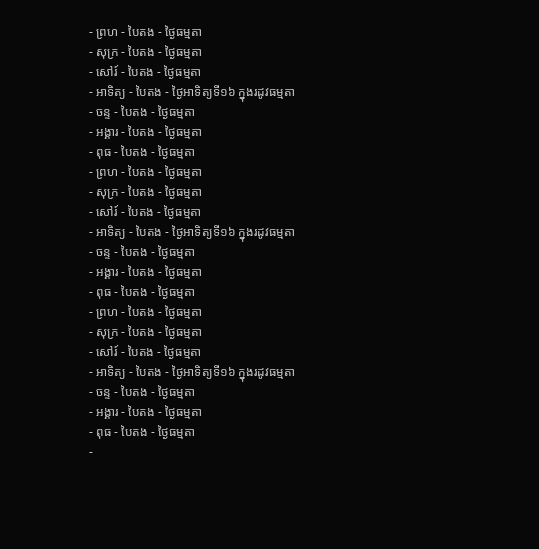- ព្រហ - បៃតង - ថ្ងៃធម្មតា
- សុក្រ - បៃតង - ថ្ងៃធម្មតា
- សៅរ៍ - បៃតង - ថ្ងៃធម្មតា
- អាទិត្យ - បៃតង - ថ្ងៃអាទិត្យទី១៦ ក្នុងរដូវធម្មតា
- ចន្ទ - បៃតង - ថ្ងៃធម្មតា
- អង្គារ - បៃតង - ថ្ងៃធម្មតា
- ពុធ - បៃតង - ថ្ងៃធម្មតា
- ព្រហ - បៃតង - ថ្ងៃធម្មតា
- សុក្រ - បៃតង - ថ្ងៃធម្មតា
- សៅរ៍ - បៃតង - ថ្ងៃធម្មតា
- អាទិត្យ - បៃតង - ថ្ងៃអាទិត្យទី១៦ ក្នុងរដូវធម្មតា
- ចន្ទ - បៃតង - ថ្ងៃធម្មតា
- អង្គារ - បៃតង - ថ្ងៃធម្មតា
- ពុធ - បៃតង - ថ្ងៃធម្មតា
- ព្រហ - បៃតង - ថ្ងៃធម្មតា
- សុក្រ - បៃតង - ថ្ងៃធម្មតា
- សៅរ៍ - បៃតង - ថ្ងៃធម្មតា
- អាទិត្យ - បៃតង - ថ្ងៃអាទិត្យទី១៦ ក្នុងរដូវធម្មតា
- ចន្ទ - បៃតង - ថ្ងៃធម្មតា
- អង្គារ - បៃតង - ថ្ងៃធម្មតា
- ពុធ - បៃតង - ថ្ងៃធម្មតា
-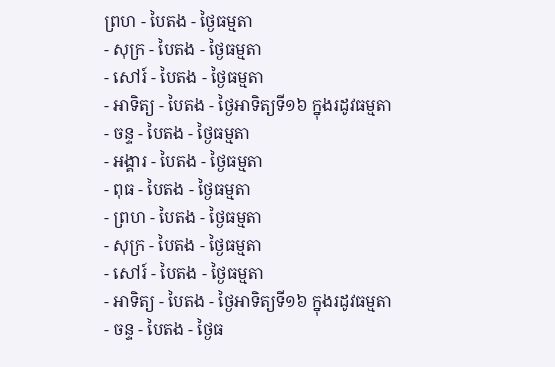ព្រហ - បៃតង - ថ្ងៃធម្មតា
- សុក្រ - បៃតង - ថ្ងៃធម្មតា
- សៅរ៍ - បៃតង - ថ្ងៃធម្មតា
- អាទិត្យ - បៃតង - ថ្ងៃអាទិត្យទី១៦ ក្នុងរដូវធម្មតា
- ចន្ទ - បៃតង - ថ្ងៃធម្មតា
- អង្គារ - បៃតង - ថ្ងៃធម្មតា
- ពុធ - បៃតង - ថ្ងៃធម្មតា
- ព្រហ - បៃតង - ថ្ងៃធម្មតា
- សុក្រ - បៃតង - ថ្ងៃធម្មតា
- សៅរ៍ - បៃតង - ថ្ងៃធម្មតា
- អាទិត្យ - បៃតង - ថ្ងៃអាទិត្យទី១៦ ក្នុងរដូវធម្មតា
- ចន្ទ - បៃតង - ថ្ងៃធ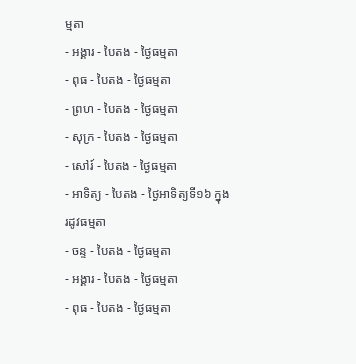ម្មតា
- អង្គារ - បៃតង - ថ្ងៃធម្មតា
- ពុធ - បៃតង - ថ្ងៃធម្មតា
- ព្រហ - បៃតង - ថ្ងៃធម្មតា
- សុក្រ - បៃតង - ថ្ងៃធម្មតា
- សៅរ៍ - បៃតង - ថ្ងៃធម្មតា
- អាទិត្យ - បៃតង - ថ្ងៃអាទិត្យទី១៦ ក្នុងរដូវធម្មតា
- ចន្ទ - បៃតង - ថ្ងៃធម្មតា
- អង្គារ - បៃតង - ថ្ងៃធម្មតា
- ពុធ - បៃតង - ថ្ងៃធម្មតា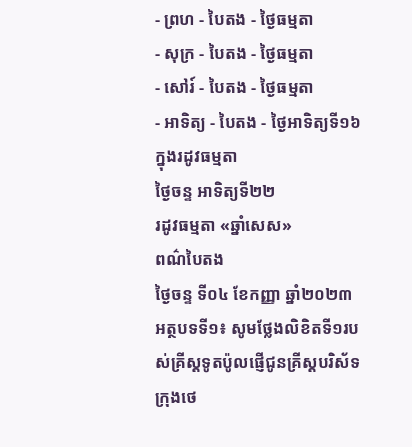- ព្រហ - បៃតង - ថ្ងៃធម្មតា
- សុក្រ - បៃតង - ថ្ងៃធម្មតា
- សៅរ៍ - បៃតង - ថ្ងៃធម្មតា
- អាទិត្យ - បៃតង - ថ្ងៃអាទិត្យទី១៦ ក្នុងរដូវធម្មតា
ថ្ងៃចន្ទ អាទិត្យទី២២
រដូវធម្មតា «ឆ្នាំសេស»
ពណ៌បៃតង
ថ្ងៃចន្ទ ទី០៤ ខែកញ្ញា ឆ្នាំ២០២៣
អត្ថបទទី១៖ សូមថ្លែងលិខិតទី១របស់គ្រីស្ដទូតប៉ូលផ្ញើជូនគ្រីស្ដបរិស័ទក្រុងថេ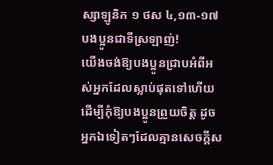ស្សាឡូនិក ១ ថស ៤,១៣-១៧
បងប្អូនជាទីស្រឡាញ់!
យើងចង់ឱ្យបងប្អូនជ្រាបអំពីអស់អ្នកដែលស្លាប់ផុតទៅហើយ ដើម្បីកុំឱ្យបងប្អូនព្រួយចិត្ត ដូចអ្នកឯទៀតៗដែលគ្មានសេចក្ដីស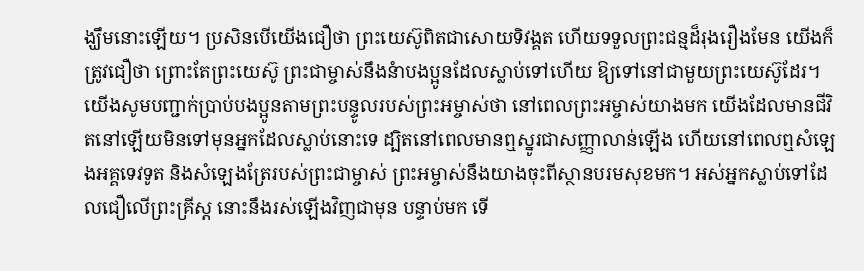ង្ឃឹមនោះឡើយ។ ប្រសិនបើយើងជឿថា ព្រះយេស៊ូពិតជាសោយទិវង្គត ហើយទទួលព្រះជន្មដ៏រុងរឿងមែន យើងក៏ត្រូវជឿថា ព្រោះតែព្រះយេស៊ូ ព្រះជាម្ចាស់នឹងនំាបងប្អូនដែលស្លាប់ទៅហើយ ឱ្យទៅនៅជាមួយព្រះយេស៊ូដែរ។ យើងសូមបញ្ជាក់ប្រាប់បងប្អូនតាមព្រះបន្ទូលរបស់ព្រះអម្ចាស់ថា នៅពេលព្រះអម្ចាស់យាងមក យើងដែលមានជីវិតនៅឡើយមិនទៅមុនអ្នកដែលស្លាប់នោះទេ ដ្បិតនៅពេលមានឮស្នូរជាសញ្ញាលាន់ឡើង ហើយនៅពេលឮសំឡេងអគ្គទេវទូត និងសំឡេងត្រែរបស់ព្រះជាម្ចាស់ ព្រះអម្ចាស់នឹងយាងចុះពីស្ថានបរមសុខមក។ អស់អ្នកស្លាប់ទៅដែលជឿលើព្រះគ្រីស្ដ នោះនឹងរស់ឡើងវិញជាមុន បន្ទាប់មក ទើ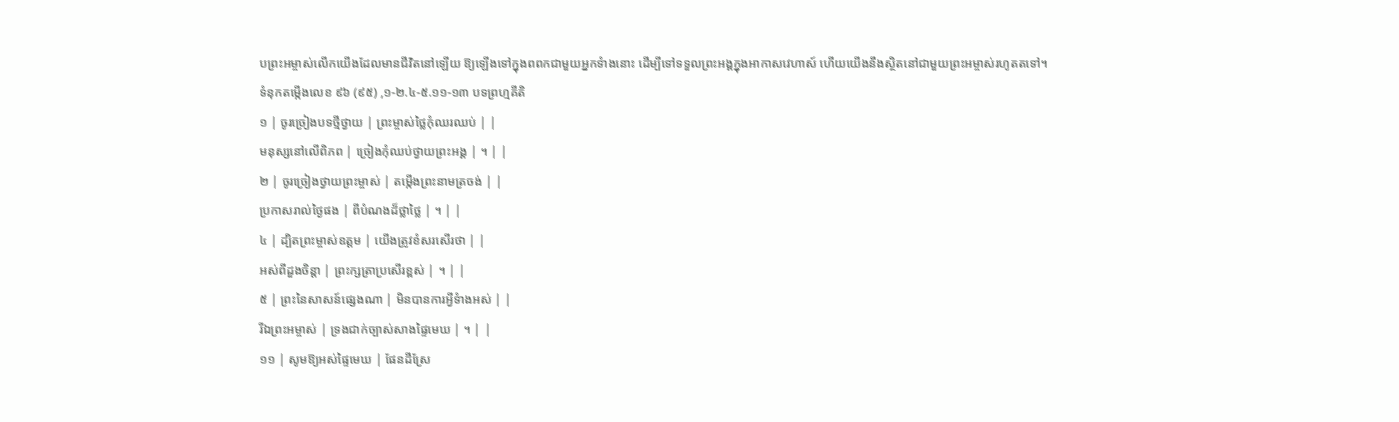បព្រះអម្ចាស់លើកយើងដែលមានជីវិតនៅឡើយ ឱ្យឡើងទៅក្នុងពពកជាមួយអ្នកទំាងនោះ ដើម្បីទៅទទួលព្រះអង្គក្នុងអាកាសវេហាស៍ ហើយយើងនឹងស្ថិតនៅជាមួយព្រះអម្ចាស់រហូតតទៅ។
ទំនុកតម្កើងលេខ ៩៦ (៩៥) ,១-២.៤-៥.១១-១៣ បទព្រហ្មគីតិ
១ | ចូរច្រៀងបទថ្មីថ្វាយ | ព្រះម្ចាស់ថ្លៃកុំឈរឈប់ | |
មនុស្សនៅលើពិភព | ច្រៀងកុំឈប់ថ្វាយព្រះអង្គ | ។ | |
២ | ចូរច្រៀងថ្វាយព្រះម្ចាស់ | តម្កើងព្រះនាមត្រចង់ | |
ប្រកាសរាល់ថ្ងៃផង | ពីបំណងដ៏ថ្លាថ្លៃ | ។ | |
៤ | ដ្បិតព្រះម្ចាស់ឧត្ដម | យើងត្រូវខំសរសើរថា | |
អស់ពីដួងចិន្ដា | ព្រះក្សត្រាប្រសើរខ្ពស់ | ។ | |
៥ | ព្រះនៃសាសន៍ផ្សេងណា | មិនបានការអ្វីទំាងអស់ | |
រីឯព្រះអម្ចាស់ | ទ្រងជាក់ច្បាស់សាងផ្ទៃមេឃ | ។ | |
១១ | សូមឱ្យអស់ផ្ទៃមេឃ | ផែនដីស្រែ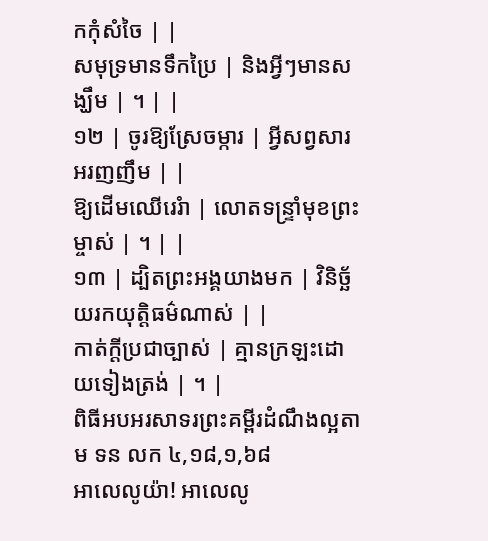កកុំសំចៃ | |
សមុទ្រមានទឹកប្រៃ | និងអ្វីៗមានសង្ឃឹម | ។ | |
១២ | ចូរឱ្យស្រែចម្ការ | អ្វីសព្វសារអរញញឹម | |
ឱ្យដើមឈើរេរំា | លោតទន្ទ្រាំមុខព្រះម្ចាស់ | ។ | |
១៣ | ដ្បិតព្រះអង្គយាងមក | វិនិច្ឆ័យរកយុតិ្តធម៌ណាស់ | |
កាត់ក្ដីប្រជាច្បាស់ | គ្មានក្រឡះដោយទៀងត្រង់ | ។ |
ពិធីអបអរសាទរព្រះគម្ពីរដំណឹងល្អតាម ទន លក ៤,១៨,១,៦៨
អាលេលូយ៉ា! អាលេលូ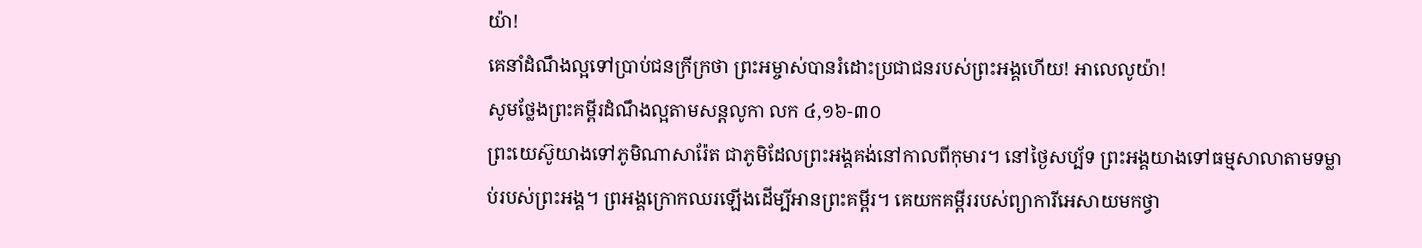យ៉ា!
គេនាំដំណឹងល្អទៅប្រាប់ជនក្រីក្រថា ព្រះអម្ចាស់បានរំដោះប្រជាជនរបស់ព្រះអង្គហើយ! អាលេលូយ៉ា!
សូមថ្លែងព្រះគម្ពីរដំណឹងល្អតាមសន្តលូកា លក ៤,១៦-៣០
ព្រះយេស៊ូយាងទៅភូមិណាសារ៉ែត ជាភូមិដែលព្រះអង្គគង់នៅកាលពីកុមារ។ នៅថ្ងៃសប្ប័ទ ព្រះអង្គយាងទៅធម្មសាលាតាមទម្លាប់របស់ព្រះអង្គ។ ព្រអង្គក្រោកឈរឡើងដើម្បីអានព្រះគម្ពីរ។ គេយកគម្ពីររបស់ព្យាការីអេសាយមកថ្វា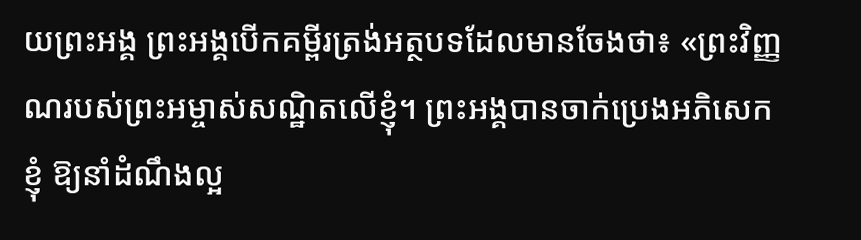យព្រះអង្គ ព្រះអង្គបើកគម្ពីរត្រង់អត្ថបទដែលមានចែងថា៖ «ព្រះវិញ្ញណរបស់ព្រះអម្ចាស់សណ្ឋិតលើខ្ញុំ។ ព្រះអង្គបានចាក់ប្រេងអភិសេកខ្ញុំ ឱ្យនាំដំណឹងល្អ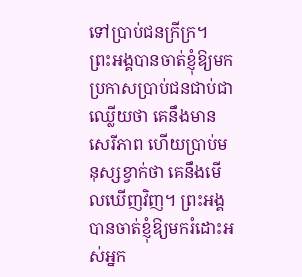ទៅប្រាប់ជនក្រីក្រ។ ព្រះអង្គបានចាត់ខ្ញុំឱ្យមកប្រកាសប្រាប់ជនជាប់ជាឈ្លើយថា គេនឹងមានសេរីភាព ហើយប្រាប់មនុស្សខ្វាក់ថា គេនឹងមើលឃើញវិញ។ ព្រះអង្គបានចាត់ខ្ញុំឱ្យមករំដោះអស់អ្នក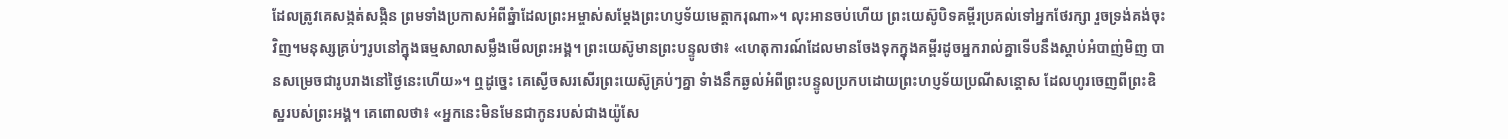ដែលត្រូវគេសង្កត់សង្កិន ព្រមទាំងប្រកាសអំពីឆ្នំាដែលព្រះអម្ចាស់សម្ដែងព្រះហប្ញទ័យមេត្តាករុណា»។ លុះអានចប់ហើយ ព្រះយេស៊ូបិទគម្ពីរប្រគល់ទៅអ្នកថែរក្សា រួចទ្រង់គង់ចុះវិញ។មនុស្សគ្រប់ៗរូបនៅក្នុងធម្មសាលាសម្លឹងមើលព្រះអង្គ។ ព្រះយេស៊ូមានព្រះបន្ទូលថា៖ «ហេតុការណ៍ដែលមានចែងទុកក្នុងគម្ពីរដូចអ្នករាល់គ្នាទើបនឹងស្ដាប់អំបាញ់មិញ បានសម្រេចជារូបរាងនៅថ្ងៃនេះហើយ»។ ឮដូច្នេះ គេស្ងើចសរសើរព្រះយេស៊ូគ្រប់ៗគ្នា ទំាងនឹកឆ្ងល់អំពីព្រះបន្ទូលប្រកបដោយព្រះហប្ញទ័យប្រណីសន្ដោស ដែលហូរចេញពីព្រះឧិស្ឋរបស់ព្រះអង្គ។ គេពោលថា៖ «អ្នកនេះមិនមែនជាកូនរបស់ជាងយ៉ូសែ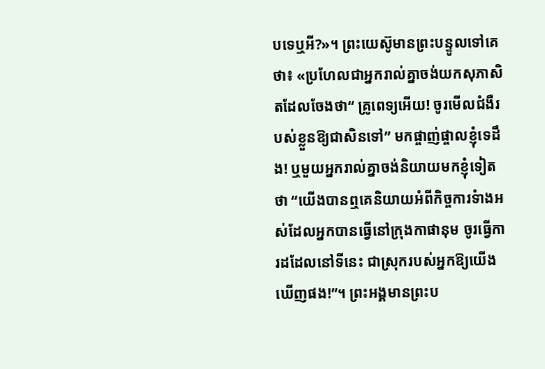បទេឬអី?»។ ព្រះយេស៊ូមានព្រះបន្ទូលទៅគេថា៖ «ប្រហែលជាអ្នករាល់គ្នាចង់យកសុភាសិតដែលចែងថា“ គ្រូពេទ្យអើយ! ចូរមើលជំងឺរបស់ខ្លួនឱ្យជាសិនទៅ” មកផ្ចាញ់ផ្ចាលខ្ញុំទេដឹង! ឬមួយអ្នករាល់គ្នាចង់និយាយមកខ្ញុំទៀតថា “យើងបានឮគេនិយាយអំពីកិច្ចការទំាងអស់ដែលអ្នកបានធ្វើនៅក្រុងកាផានុម ចូរធើ្វការដដែលនៅទីនេះ ជាស្រុករបស់អ្នកឱ្យយើងឃើញផង!”។ ព្រះអង្គមានព្រះប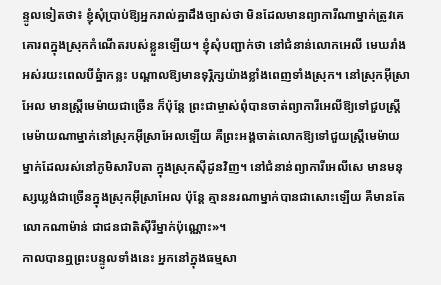ន្ទូលទៀតថា៖ ខ្ញុំសុំប្រាប់ឱ្យអ្នករាល់គ្នាដឹងច្បាស់ថា មិនដែលមានព្យាការីណាម្នាក់ត្រូវគេគោរពក្នុងស្រុកកំណើតរបស់ខ្លួនឡើយ។ ខ្ញុំសុំបញ្ជាក់ថា នៅជំនាន់លោកអេលី មេឃរាំងអស់រយះពេលបីឆ្នំាកន្លះ បណ្ដាលឱ្យមានទុរ្ភិក្សយ៉ាងខ្លាំងពេញទាំងស្រុក។ នៅស្រុកអ៊ីស្រាអែល មានស្ដ្រីមេម៉ាយជាច្រើន ក៏ប៉ុន្ដែ ព្រះជាម្ចាស់ពុំបានចាត់ព្យាការីអេលីឱ្យទៅជួបស្រ្ដីមេម៉ាយណាម្នាក់នៅស្រុកអ៊ីស្រាអែលឡើយ គឺព្រះអង្គចាត់លោកឱ្យទៅជួយស្ដ្រីមេម៉ាយម្នាក់ដែលរស់នៅភូមិសារិបតា ក្នុងស្រុកស៊ីដូនវិញ។ នៅជំនាន់ព្យាការីអេលីសេ មានមនុស្សឃ្លង់ជាច្រើនក្នុងស្រុកអ៊ីស្រាអែល ប៉ុន្ដែ គ្មាននរណាម្នាក់បានជាសោះឡើយ គឺមានតែលោកណាម៉ាន់ ជាជនជាតិស៊ីរីម្នាក់ប៉ុណ្ណោះ»។
កាលបានឮព្រះបន្ទូលទាំងនេះ អ្នកនៅក្នុងធម្មសា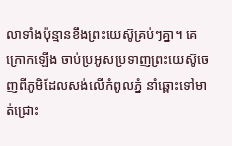លាទាំងប៉ុន្មានខឹងព្រះយេស៊ូគ្រប់ៗគ្នា។ គេក្រោកឡើង ចាប់ប្រអូសប្រទាញព្រះយេស៊ូចេញពីភូមិដែលសង់លើកំពូលភ្នំ នាំឆ្ពោះទៅមាត់ជ្រោះ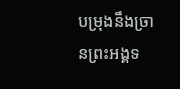បម្រុងនឹងច្រានព្រះអង្គទ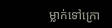ម្លាក់ទៅក្រោ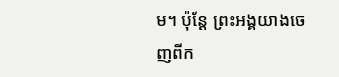ម។ ប៉ុន្ដែ ព្រះអង្គយាងចេញពីក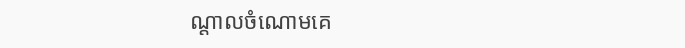ណ្ដាលចំណោមគេ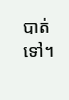បាត់ទៅ។